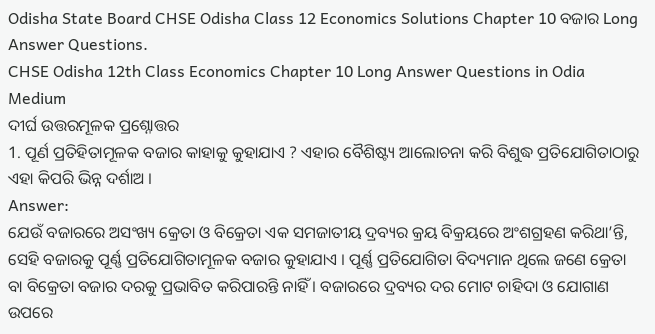Odisha State Board CHSE Odisha Class 12 Economics Solutions Chapter 10 ବଜାର Long Answer Questions.
CHSE Odisha 12th Class Economics Chapter 10 Long Answer Questions in Odia Medium
ଦୀର୍ଘ ଉତ୍ତରମୂଳକ ପ୍ରଶ୍ନୋତ୍ତର
1. ପୂର୍ଣ ପ୍ରତିହିତାମୂଳକ ବଜାର କାହାକୁ କୁହାଯାଏ ? ଏହାର ବୈଶିଷ୍ଟ୍ୟ ଆଲୋଚନା କରି ବିଶୁଦ୍ଧ ପ୍ରତିଯୋଗିତାଠାରୁ ଏହା କିପରି ଭିନ୍ନ ଦର୍ଶାଅ ।
Answer:
ଯେଉଁ ବଜାରରେ ଅସଂଖ୍ୟ କ୍ରେତା ଓ ବିକ୍ରେତା ଏକ ସମଜାତୀୟ ଦ୍ରବ୍ୟର କ୍ରୟ ବିକ୍ରୟରେ ଅଂଶଗ୍ରହଣ କରିଥା’ନ୍ତି, ସେହି ବଜାରକୁ ପୂର୍ଣ୍ଣ ପ୍ରତିଯୋଗିତାମୂଳକ ବଜାର କୁହାଯାଏ । ପୂର୍ଣ୍ଣ ପ୍ରତିଯୋଗିତା ବିଦ୍ୟମାନ ଥିଲେ ଜଣେ କ୍ରେତା ବା ବିକ୍ରେତା ବଜାର ଦରକୁ ପ୍ରଭାବିତ କରିପାରନ୍ତି ନାହିଁ । ବଜାରରେ ଦ୍ରବ୍ୟର ଦର ମୋଟ ଚାହିଦା ଓ ଯୋଗାଣ ଉପରେ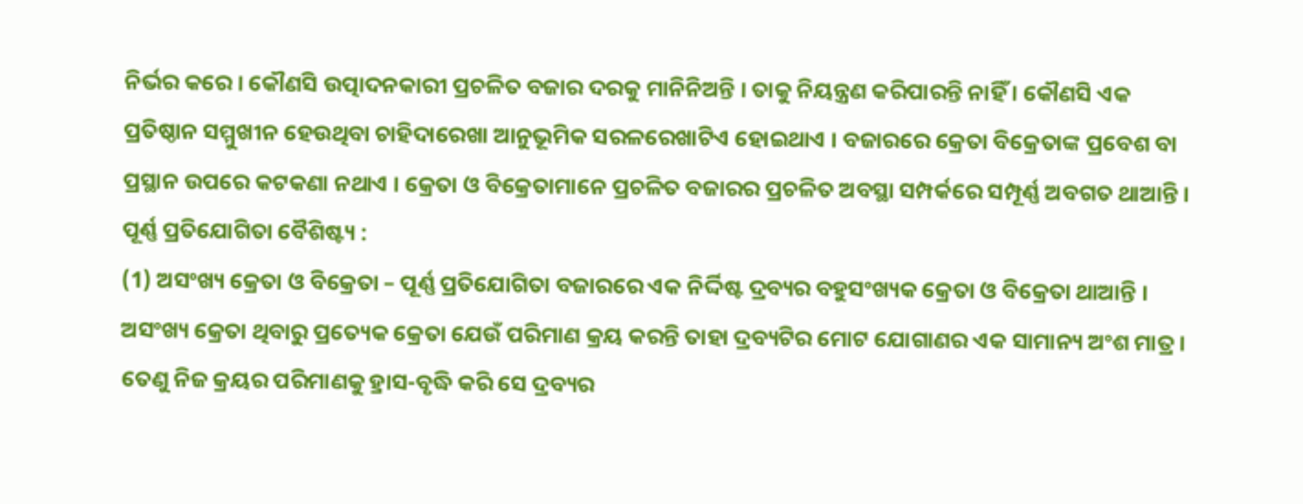ନିର୍ଭର କରେ । କୌଣସି ଉତ୍ପାଦନକାରୀ ପ୍ରଚଳିତ ବଜାର ଦରକୁ ମାନିନିଅନ୍ତି । ତାକୁ ନିୟନ୍ତ୍ରଣ କରିପାରନ୍ତି ନାହିଁ । କୌଣସି ଏକ ପ୍ରତିଷ୍ଠାନ ସମ୍ମୁଖୀନ ହେଉଥିବା ଚାହିଦାରେଖା ଆନୁଭୂମିକ ସରଳରେଖାଟିଏ ହୋଇଥାଏ । ବଜାରରେ କ୍ରେତା ବିକ୍ରେତାଙ୍କ ପ୍ରବେଶ ବା ପ୍ରସ୍ଥାନ ଉପରେ କଟକଣା ନଥାଏ । କ୍ରେତା ଓ ବିକ୍ରେତାମାନେ ପ୍ରଚଳିତ ବଜାରର ପ୍ରଚଳିତ ଅବସ୍ଥା ସମ୍ପର୍କରେ ସମ୍ପୂର୍ଣ୍ଣ ଅବଗତ ଥାଆନ୍ତି ।
ପୂର୍ଣ୍ଣ ପ୍ରତିଯୋଗିତା ବୈଶିଷ୍ଟ୍ୟ :
(1) ଅସଂଖ୍ୟ କ୍ରେତା ଓ ବିକ୍ରେତା – ପୂର୍ଣ୍ଣ ପ୍ରତିଯୋଗିତା ବଜାରରେ ଏକ ନିର୍ଦ୍ଦିଷ୍ଟ ଦ୍ରବ୍ୟର ବହୁସଂଖ୍ୟକ କ୍ରେତା ଓ ବିକ୍ରେତା ଥାଆନ୍ତି । ଅସଂଖ୍ୟ କ୍ରେତା ଥିବାରୁ ପ୍ରତ୍ୟେକ କ୍ରେତା ଯେଉଁ ପରିମାଣ କ୍ରୟ କରନ୍ତି ତାହା ଦ୍ରବ୍ୟଟିର ମୋଟ ଯୋଗାଣର ଏକ ସାମାନ୍ୟ ଅଂଶ ମାତ୍ର । ତେଣୁ ନିଜ କ୍ରୟର ପରିମାଣକୁ ହ୍ରାସ-ବୃଦ୍ଧି କରି ସେ ଦ୍ରବ୍ୟର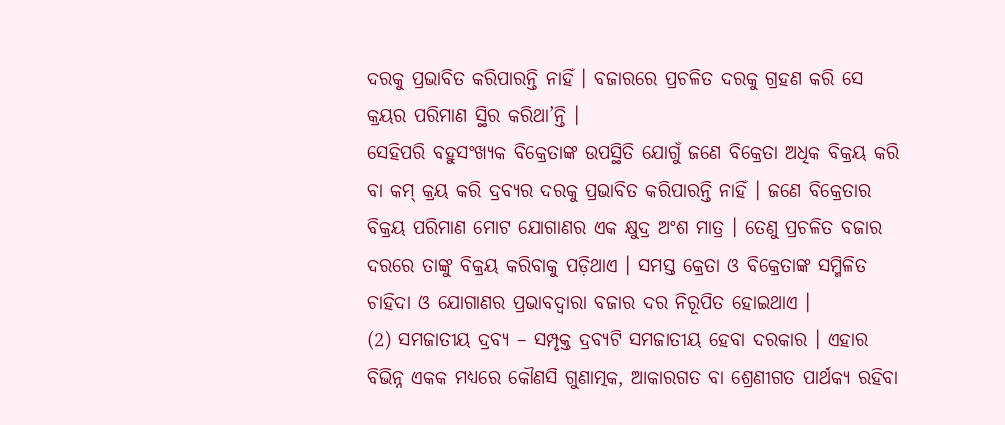ଦରକୁ ପ୍ରଭାବିତ କରିପାରନ୍ତି ନାହିଁ । ବଜାରରେ ପ୍ରଚଳିତ ଦରକୁ ଗ୍ରହଣ କରି ସେ କ୍ରୟର ପରିମାଣ ସ୍ଥିର କରିଥା’ନ୍ତି ।
ସେହିପରି ବହୁସଂଖ୍ୟକ ବିକ୍ରେତାଙ୍କ ଉପସ୍ଥିତି ଯୋଗୁଁ ଜଣେ ବିକ୍ରେତା ଅଧିକ ବିକ୍ରୟ କରି ବା କମ୍ କ୍ରୟ କରି ଦ୍ରବ୍ୟର ଦରକୁ ପ୍ରଭାବିତ କରିପାରନ୍ତି ନାହିଁ । ଜଣେ ବିକ୍ରେତାର ବିକ୍ରୟ ପରିମାଣ ମୋଟ ଯୋଗାଣର ଏକ କ୍ଷୁଦ୍ର ଅଂଶ ମାତ୍ର । ତେଣୁ ପ୍ରଚଳିତ ବଜାର ଦରରେ ତାଙ୍କୁ ବିକ୍ରୟ କରିବାକୁ ପଡ଼ିଥାଏ । ସମସ୍ତ କ୍ରେତା ଓ ବିକ୍ରେତାଙ୍କ ସମ୍ମିଳିତ ଚାହିଦା ଓ ଯୋଗାଣର ପ୍ରଭାବଦ୍ଵାରା ବଜାର ଦର ନିରୂପିତ ହୋଇଥାଏ ।
(2) ସମଜାତୀୟ ଦ୍ରବ୍ୟ – ସମ୍ପୃକ୍ତ ଦ୍ରବ୍ୟଟି ସମଜାତୀୟ ହେବା ଦରକାର । ଏହାର ବିଭିନ୍ନ ଏକକ ମଧ୍ୟରେ କୌଣସି ଗୁଣାତ୍ମକ, ଆକାରଗତ ବା ଶ୍ରେଣୀଗତ ପାର୍ଥକ୍ୟ ରହିବା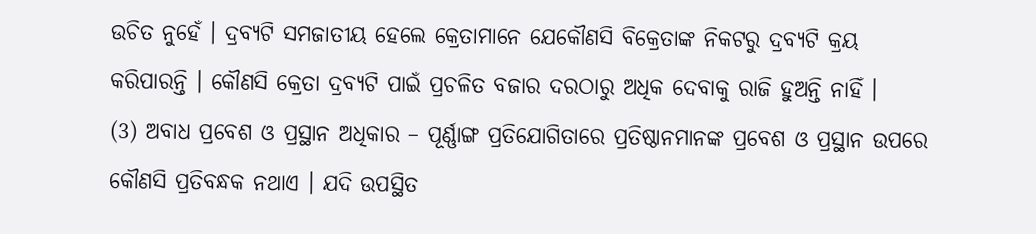ଉଚିତ ନୁହେଁ । ଦ୍ରବ୍ୟଟି ସମଜାତୀୟ ହେଲେ କ୍ରେତାମାନେ ଯେକୌଣସି ବିକ୍ରେତାଙ୍କ ନିକଟରୁ ଦ୍ରବ୍ୟଟି କ୍ରୟ କରିପାରନ୍ତି । କୌଣସି କ୍ରେତା ଦ୍ରବ୍ୟଟି ପାଇଁ ପ୍ରଚଳିତ ବଜାର ଦରଠାରୁ ଅଧିକ ଦେବାକୁ ରାଜି ହୁଅନ୍ତି ନାହିଁ ।
(3) ଅବାଧ ପ୍ରବେଶ ଓ ପ୍ରସ୍ଥାନ ଅଧିକାର – ପୂର୍ଣ୍ଣାଙ୍ଗ ପ୍ରତିଯୋଗିତାରେ ପ୍ରତିଷ୍ଠାନମାନଙ୍କ ପ୍ରବେଶ ଓ ପ୍ରସ୍ଥାନ ଉପରେ କୌଣସି ପ୍ରତିବନ୍ଧକ ନଥାଏ । ଯଦି ଉପସ୍ଥିତ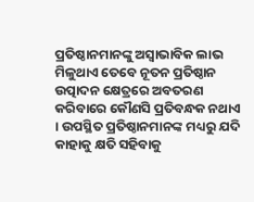ପ୍ରତିଷ୍ଠାନମାନଙ୍କୁ ଅସ୍ଵାଭାବିକ ଲାଭ ମିଳୁଥାଏ ତେବେ ନୂତନ ପ୍ରତିଷ୍ଠାନ ଉତ୍ପାଦନ କ୍ଷେତ୍ରରେ ଅବତରଣ କରିବାରେ କୌଣସି ପ୍ରତିବନ୍ଧକ ନଥାଏ । ଉପସ୍ଥିତ ପ୍ରତିଷ୍ଠାନମାନଙ୍କ ମଧ୍ୟରୁ ଯଦି କାହାକୁ କ୍ଷତି ସହିବାକୁ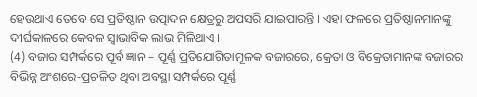ହେଉଥାଏ ତେବେ ସେ ପ୍ରତିଷ୍ଠାନ ଉତ୍ପାଦନ କ୍ଷେତ୍ରରୁ ଅପସରି ଯାଇପାରନ୍ତି । ଏହା ଫଳରେ ପ୍ରତିଷ୍ଠାନମାନଙ୍କୁ ଦୀର୍ଘକାଳରେ କେବଳ ସ୍ଵାଭାବିକ ଲାଭ ମିଳିଥାଏ ।
(4) ବଜାର ସମ୍ପର୍କରେ ପୂର୍ବ ଜ୍ଞାନ – ପୂର୍ଣ୍ଣ ପ୍ରତିଯୋଗିତାମୂଳକ ବଜାରରେ, କ୍ରେତା ଓ ବିକ୍ରେତାମାନଙ୍କ ବଜାରର ବିଭିନ୍ନ ଅଂଶରେ-ପ୍ରଚଳିତ ଥିବା ଅବସ୍ଥା ସମ୍ପର୍କରେ ପୂର୍ଣ୍ଣ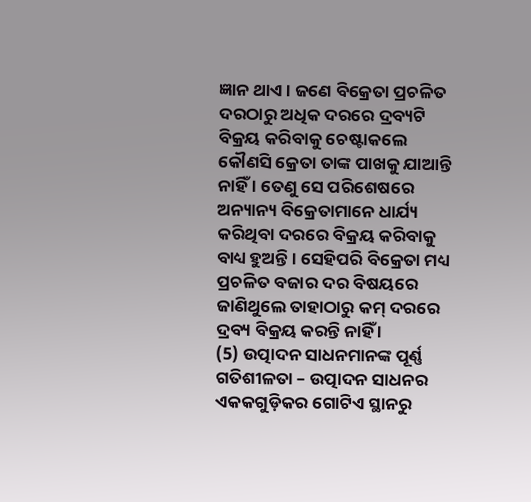ଜ୍ଞାନ ଥାଏ । ଜଣେ ବିକ୍ରେତା ପ୍ରଚଳିତ ଦରଠାରୁ ଅଧିକ ଦରରେ ଦ୍ରବ୍ୟଟି ବିକ୍ରୟ କରିବାକୁ ଚେଷ୍ଟାକଲେ କୌଣସି କ୍ରେତା ତାଙ୍କ ପାଖକୁ ଯାଆନ୍ତି ନାହିଁ । ତେଣୁ ସେ ପରିଶେଷରେ ଅନ୍ୟାନ୍ୟ ବିକ୍ରେତାମାନେ ଧାର୍ଯ୍ୟ କରିଥିବା ଦରରେ ବିକ୍ରୟ କରିବାକୁ ବାଧ୍ୟ ହୁଅନ୍ତି । ସେହିପରି ବିକ୍ରେତା ମଧ୍ୟ ପ୍ରଚଳିତ ବଜାର ଦର ବିଷୟରେ ଜାଣିଥୁଲେ ତାହାଠାରୁ କମ୍ ଦରରେ ଦ୍ରବ୍ୟ ବିକ୍ରୟ କରନ୍ତି ନାହିଁ ।
(5) ଉତ୍ପାଦନ ସାଧନମାନଙ୍କ ପୂର୍ଣ୍ଣ ଗତିଶୀଳତା – ଉତ୍ପାଦନ ସାଧନର ଏକକଗୁଡ଼ିକର ଗୋଟିଏ ସ୍ଥାନରୁ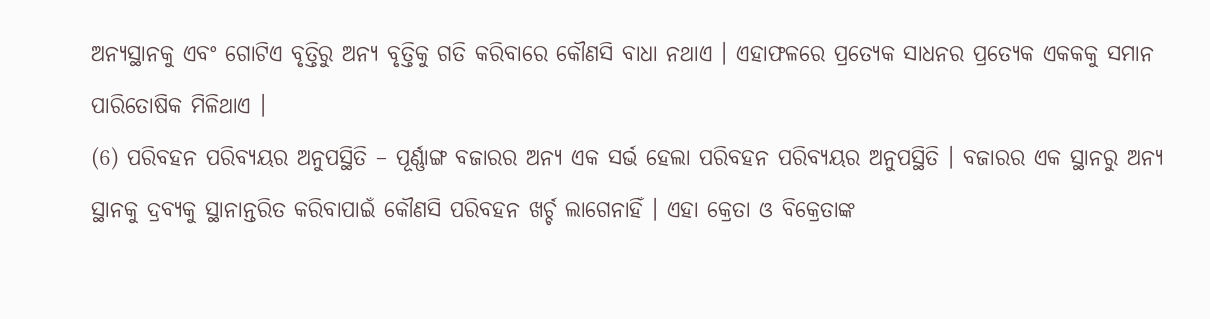ଅନ୍ୟସ୍ଥାନକୁ ଏବଂ ଗୋଟିଏ ବୃତ୍ତିରୁ ଅନ୍ୟ ବୃତ୍ତିକୁ ଗତି କରିବାରେ କୌଣସି ବାଧା ନଥାଏ । ଏହାଫଳରେ ପ୍ରତ୍ୟେକ ସାଧନର ପ୍ରତ୍ୟେକ ଏକକକୁ ସମାନ ପାରିତୋଷିକ ମିଳିଥାଏ ।
(6) ପରିବହନ ପରିବ୍ୟୟର ଅନୁପସ୍ଥିତି – ପୂର୍ଣ୍ଣାଙ୍ଗ ବଜାରର ଅନ୍ୟ ଏକ ସର୍ଭ ହେଲା ପରିବହନ ପରିବ୍ୟୟର ଅନୁପସ୍ଥିତି । ବଜାରର ଏକ ସ୍ଥାନରୁ ଅନ୍ୟ ସ୍ଥାନକୁ ଦ୍ରବ୍ୟକୁ ସ୍ଥାନାନ୍ତରିତ କରିବାପାଇଁ କୌଣସି ପରିବହନ ଖର୍ଚ୍ଚ ଲାଗେନାହିଁ । ଏହା କ୍ରେତା ଓ ବିକ୍ରେତାଙ୍କ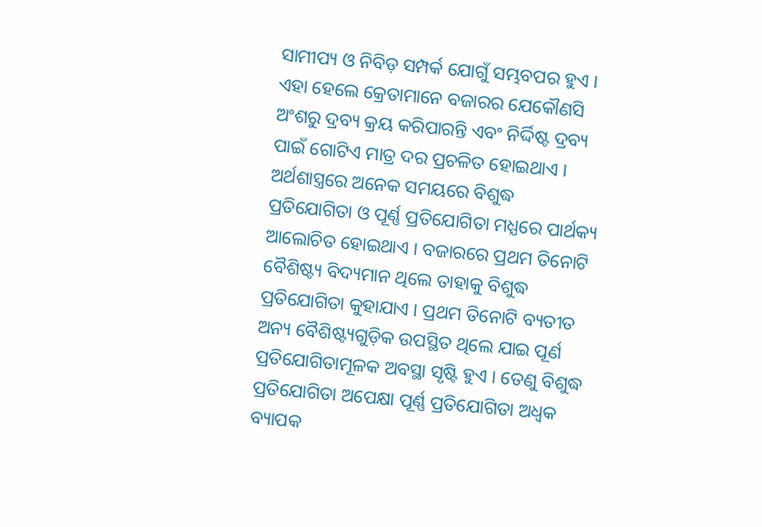ସାମୀପ୍ୟ ଓ ନିବିଡ଼ ସମ୍ପର୍କ ଯୋଗୁଁ ସମ୍ଭବପର ହୁଏ । ଏହା ହେଲେ କ୍ରେତାମାନେ ବଜାରର ଯେକୌଣସି ଅଂଶରୁ ଦ୍ରବ୍ୟ କ୍ରୟ କରିପାରନ୍ତି ଏବଂ ନିର୍ଦ୍ଦିଷ୍ଟ ଦ୍ରବ୍ୟ ପାଇଁ ଗୋଟିଏ ମାତ୍ର ଦର ପ୍ରଚଳିତ ହୋଇଥାଏ ।
ଅର୍ଥଶାସ୍ତ୍ରରେ ଅନେକ ସମୟରେ ବିଶୁଦ୍ଧ ପ୍ରତିଯୋଗିତା ଓ ପୂର୍ଣ୍ଣ ପ୍ରତିଯୋଗିତା ମଧ୍ଯରେ ପାର୍ଥକ୍ୟ ଆଲୋଚିତ ହୋଇଥାଏ । ବଜାରରେ ପ୍ରଥମ ତିନୋଟି ବୈଶିଷ୍ଟ୍ୟ ବିଦ୍ୟମାନ ଥିଲେ ତାହାକୁ ବିଶୁଦ୍ଧ ପ୍ରତିଯୋଗିତା କୁହାଯାଏ । ପ୍ରଥମ ତିନୋଟି ବ୍ୟତୀତ ଅନ୍ୟ ବୈଶିଷ୍ଟ୍ୟଗୁଡ଼ିକ ଉପସ୍ଥିତ ଥିଲେ ଯାଇ ପୂର୍ଣ ପ୍ରତିଯୋଗିତାମୂଳକ ଅବସ୍ଥା ସୃଷ୍ଟି ହୁଏ । ତେଣୁ ବିଶୁଦ୍ଧ ପ୍ରତିଯୋଗିତା ଅପେକ୍ଷା ପୂର୍ଣ୍ଣ ପ୍ରତିଯୋଗିତା ଅଧ୍ବକ ବ୍ୟାପକ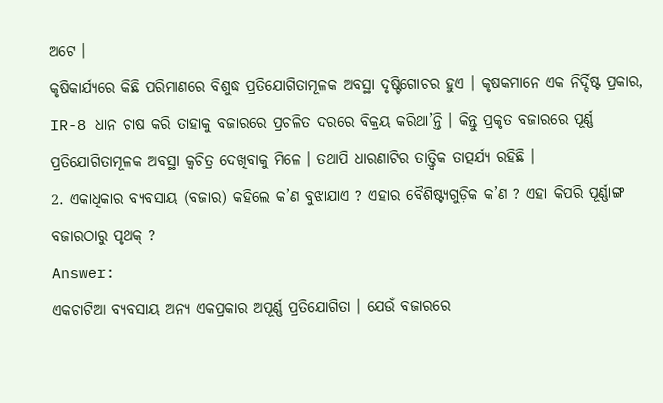ଅଟେ ।
କୃଷିକାର୍ଯ୍ୟରେ କିଛି ପରିମାଣରେ ବିଶୁଦ୍ଧ ପ୍ରତିଯୋଗିତାମୂଳକ ଅବସ୍ଥା ଦୃଷ୍ଟିଗୋଚର ହୁଏ । କୃଷକମାନେ ଏକ ନିର୍ଦ୍ଦିଷ୍ଟ ପ୍ରକାର, IR-8 ଧାନ ଚାଷ କରି ତାହାକୁ ବଜାରରେ ପ୍ରଚଳିତ ଦରରେ ବିକ୍ରୟ କରିଥା’ନ୍ତି । କିନ୍ତୁ ପ୍ରକୃତ ବଜାରରେ ପୂର୍ଣ୍ଣ ପ୍ରତିଯୋଗିତାମୂଳକ ଅବସ୍ଥା କ୍ଵଚିତ୍ର ଦେଖିବାକୁ ମିଳେ । ତଥାପି ଧାରଣାଟିର ତାତ୍ତ୍ଵିକ ତାତ୍ପର୍ଯ୍ୟ ରହିଛି ।
2. ଏକାଧିକାର ବ୍ୟବସାୟ (ବଜାର) କହିଲେ କ’ଣ ବୁଝାଯାଏ ? ଏହାର ବୈଶିଷ୍ଟ୍ୟଗୁଡ଼ିକ କ’ଣ ? ଏହା କିପରି ପୂର୍ଣ୍ଣାଙ୍ଗ ବଜାରଠାରୁ ପୃଥକ୍ ?
Answer:
ଏକଚାଟିଆ ବ୍ୟବସାୟ ଅନ୍ୟ ଏକପ୍ରକାର ଅପୂର୍ଣ୍ଣ ପ୍ରତିଯୋଗିତା । ଯେଉଁ ବଜାରରେ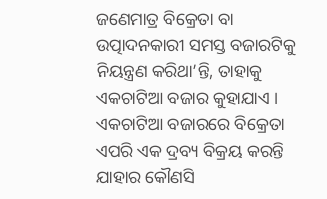ଜଣେମାତ୍ର ବିକ୍ରେତା ବା ଉତ୍ପାଦନକାରୀ ସମସ୍ତ ବଜାରଟିକୁ ନିୟନ୍ତ୍ରଣ କରିଥା’ନ୍ତି, ତାହାକୁ ଏକଚାଟିଆ ବଜାର କୁହାଯାଏ । ଏକଚାଟିଆ ବଜାରରେ ବିକ୍ରେତା ଏପରି ଏକ ଦ୍ରବ୍ୟ ବିକ୍ରୟ କରନ୍ତି ଯାହାର କୌଣସି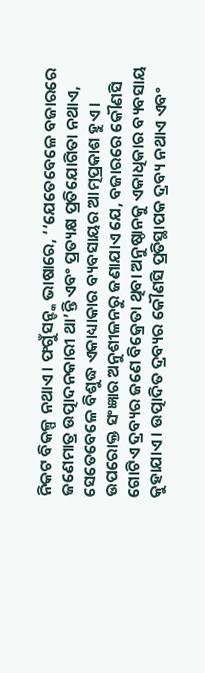ନିକଟ ବିକଳ୍ପ ନଥାଏ । ଫଗୁଁସନ୍ଙ୍କ ଭାଷାରେ, ‘‘ଯେତେବେଳେ ବଜାରରେ ଜଣେମାତ୍ର ଉତ୍ପାଦନକାରୀ ଥା’ନ୍ତି ଏବଂ ପ୍ରତ୍ୟକ୍ଷ ପ୍ରତିଯୋଗିତା ନଥାଏ, ସେତେବେଳେ ବିଶୁଦ୍ଧ ଏକାଧ୍ୟାକାର ବ୍ୟବସାୟର ଆତ୍ମପ୍ରକାଶ ହୁଏ ।
ଉପରୋକ୍ତ ସଂଜ୍ଞାର ଅନୁଶୀଳନରୁ ଜଣାଯାଏ ଯେ, ବଜାରରେ କୌଣସି ଗୋଟିଏ ଦ୍ରବ୍ୟର ଜଣେ ବିକ୍ରେତା ଥିବା ଅନୁଷ୍ଠାନକୁ ଏକାଧିକାର ବ୍ୟବସାୟ କୁହାଯାଏ । ଉତ୍ପାଦିତ ଦ୍ରବ୍ୟର କୌଣସି ପ୍ରତିସ୍ଥାପକ ଦ୍ରବ୍ୟ ନଥାଏ ଏବଂ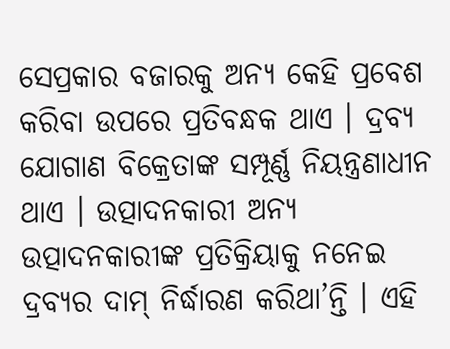ସେପ୍ରକାର ବଜାରକୁ ଅନ୍ୟ କେହି ପ୍ରବେଶ କରିବା ଉପରେ ପ୍ରତିବନ୍ଧକ ଥାଏ । ଦ୍ରବ୍ୟ ଯୋଗାଣ ବିକ୍ରେତାଙ୍କ ସମ୍ପୂର୍ଣ୍ଣ ନିୟନ୍ତ୍ରଣାଧୀନ ଥାଏ । ଉତ୍ପାଦନକାରୀ ଅନ୍ୟ ଉତ୍ପାଦନକାରୀଙ୍କ ପ୍ରତିକ୍ରିୟାକୁ ନନେଇ ଦ୍ରବ୍ୟର ଦାମ୍ ନିର୍ଦ୍ଧାରଣ କରିଥା’ନ୍ତି । ଏହି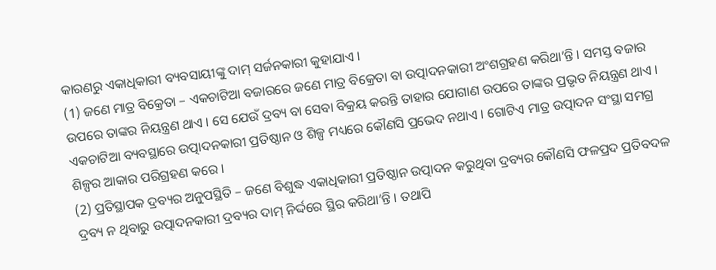କାରଣରୁ ଏକାଧିକାରୀ ବ୍ୟବସାୟୀଙ୍କୁ ଦାମ୍ ସର୍ଜନକାରୀ କୁହାଯାଏ ।
(1) ଜଣେ ମାତ୍ର ବିକ୍ରେତା – ଏକଚାଟିଆ ବଜାରରେ ଜଣେ ମାତ୍ର ବିକ୍ରେତା ବା ଉତ୍ପାଦନକାରୀ ଅଂଶଗ୍ରହଣ କରିଥା’ନ୍ତି । ସମସ୍ତ ବଜାର ଉପରେ ତାଙ୍କର ନିୟନ୍ତ୍ରଣ ଥାଏ । ସେ ଯେଉଁ ଦ୍ରବ୍ୟ ବା ସେବା ବିକ୍ରୟ କରନ୍ତି ତାହାର ଯୋଗାଣ ଉପରେ ତାଙ୍କର ପ୍ରଭୃତ ନିୟନ୍ତ୍ରଣ ଥାଏ । ଏକଚାଟିଆ ବ୍ୟବସ୍ଥାରେ ଉତ୍ପାଦନକାରୀ ପ୍ରତିଷ୍ଠାନ ଓ ଶିଳ୍ପ ମଧ୍ୟରେ କୌଣସି ପ୍ରଭେଦ ନଥାଏ । ଗୋଟିଏ ମାତ୍ର ଉତ୍ପାଦନ ସଂସ୍ଥା ସମଗ୍ର ଶିଳ୍ପର ଆକାର ପରିଗ୍ରହଣ କରେ ।
(2) ପ୍ରତିସ୍ଥାପକ ଦ୍ରବ୍ୟର ଅନୁପସ୍ଥିତି – ଜଣେ ବିଶୁଦ୍ଧ ଏକାଧିକାରୀ ପ୍ରତିଷ୍ଠାନ ଉତ୍ପାଦନ କରୁଥିବା ଦ୍ରବ୍ୟର କୌଣସି ଫଳପ୍ରଦ ପ୍ରତିବଦଳ ଦ୍ରବ୍ୟ ନ ଥିବାରୁ ଉତ୍ପାଦନକାରୀ ଦ୍ରବ୍ୟର ଦାମ୍ ନିର୍ଦ୍ଦରେ ସ୍ଥିର କରିଥା’ନ୍ତି । ତଥାପି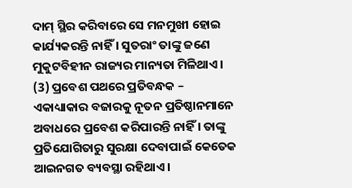ଦାମ୍ ସ୍ଥିର କରିବାରେ ସେ ମନମୁଖୀ ହୋଇ କାର୍ଯ୍ୟକରନ୍ତି ନାହିଁ । ସୁତରାଂ ତାଙ୍କୁ ଜଣେ ମୁକୁଟବିହୀନ ରାଜ୍ୟର ମାନ୍ୟତା ମିଳିଥାଏ ।
(3) ପ୍ରବେଶ ପଥରେ ପ୍ରତିବନ୍ଧକ – ଏକାଧ୍ୟାକାର ବଜାରକୁ ନୂତନ ପ୍ରତିଷ୍ଠାନମାନେ ଅବାଧରେ ପ୍ରବେଶ କରିପାରନ୍ତି ନାହିଁ । ତାଙ୍କୁ ପ୍ରତିଯୋଗିତାରୁ ସୁରକ୍ଷା ଦେବାପାଇଁ କେତେକ ଆଇନଗତ ବ୍ୟବସ୍ଥା ରହିଥାଏ ।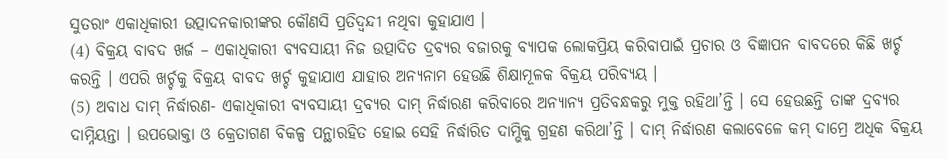ସୁତରାଂ ଏକାଧିକାରୀ ଉତ୍ପାଦନକାରୀଙ୍କର କୌଣସି ପ୍ରତିଦ୍ବନ୍ଦୀ ନଥିବା କୁହାଯାଏ ।
(4) ବିକ୍ରୟ ବାବଦ ଖର୍ଜ – ଏକାଧିକାରୀ ବ୍ୟବସାୟୀ ନିଜ ଉତ୍ପାଦିତ ଦ୍ରବ୍ୟର ବଜାରକୁ ବ୍ୟାପକ ଲୋକପ୍ରିୟ କରିବାପାଇଁ ପ୍ରଚାର ଓ ବିଜ୍ଞାପନ ବାବଦରେ କିଛି ଖର୍ଚ୍ଚ କରନ୍ତି । ଏପରି ଖର୍ଚ୍ଚକୁ ବିକ୍ରୟ ବାବଦ ଖର୍ଚ୍ଚ କୁହାଯାଏ ଯାହାର ଅନ୍ୟନାମ ହେଉଛି ଶିକ୍ଷାମୂଳକ ବିକ୍ରୟ ପରିବ୍ୟୟ ।
(5) ଅବାଧ ଦାମ୍ ନିର୍ଦ୍ଧାରଣ- ଏକାଧିକାରୀ ବ୍ୟବସାୟୀ ଦ୍ରବ୍ୟର ଦାମ୍ ନିର୍ଦ୍ଧାରଣ କରିବାରେ ଅନ୍ୟାନ୍ୟ ପ୍ରତିବନ୍ଧକରୁ ମୁକ୍ତ ରହିଥା’ନ୍ତି । ସେ ହେଉଛନ୍ତି ତାଙ୍କ ଦ୍ରବ୍ୟର ଦାମ୍ନିୟନ୍ତା । ଉପଭୋକ୍ତା ଓ କ୍ରେତାଗଣ ବିକଳ୍ପ ପନ୍ଥାରହିତ ହୋଇ ସେହି ନିର୍ଦ୍ଧାରିତ ଦାମ୍ଭିକୁ ଗ୍ରହଣ କରିଥା’ନ୍ତି । ଦାମ୍ ନିର୍ଦ୍ଧାରଣ କଲାବେଳେ କମ୍ ଦାମ୍ରେ ଅଧିକ ବିକ୍ରୟ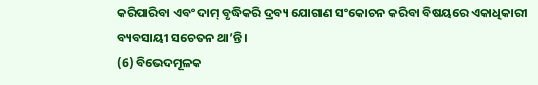କରିପାରିବା ଏବଂ ଦାମ୍ ବୃଦ୍ଧିକରି ଦ୍ରବ୍ୟ ଯୋଗାଣ ସଂକୋଚନ କରିବା ବିଷୟରେ ଏକାଧିକାରୀ ବ୍ୟବସାୟୀ ସଚେତନ ଥା’ନ୍ତି ।
(6) ବିଭେଦମୂଳକ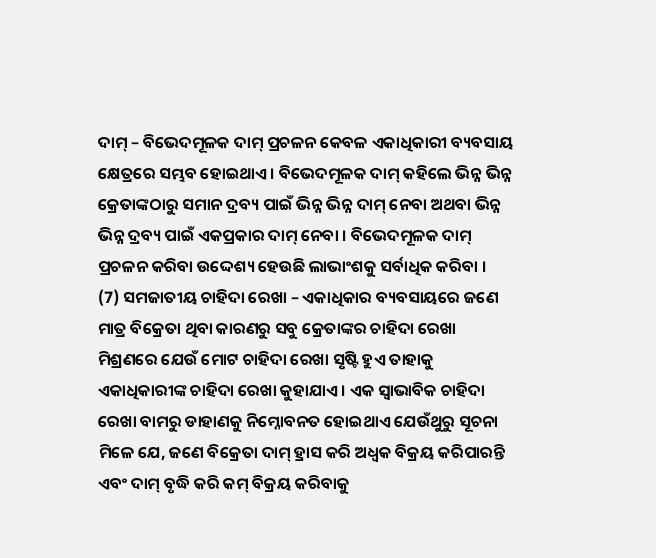ଦାମ୍ – ବିଭେଦମୂଳକ ଦାମ୍ ପ୍ରଚଳନ କେବଳ ଏକାଧିକାରୀ ବ୍ୟବସାୟ କ୍ଷେତ୍ରରେ ସମ୍ଭବ ହୋଇଥାଏ । ବିଭେଦମୂଳକ ଦାମ୍ କହିଲେ ଭିନ୍ନ ଭିନ୍ନ କ୍ରେତାଙ୍କଠାରୁ ସମାନ ଦ୍ରବ୍ୟ ପାଇଁ ଭିନ୍ନ ଭିନ୍ନ ଦାମ୍ ନେବା ଅଥବା ଭିନ୍ନ ଭିନ୍ନ ଦ୍ରବ୍ୟ ପାଇଁ ଏକପ୍ରକାର ଦାମ୍ ନେବା । ବିଭେଦମୂଳକ ଦାମ୍ ପ୍ରଚଳନ କରିବା ଉଦ୍ଦେଶ୍ୟ ହେଉଛି ଲାଭାଂଶକୁ ସର୍ବାଧିକ କରିବା ।
(7) ସମଜାତୀୟ ଚାହିଦା ରେଖା – ଏକାଧିକାର ବ୍ୟବସାୟରେ ଜଣେ ମାତ୍ର ବିକ୍ରେତା ଥିବା କାରଣରୁ ସବୁ କ୍ରେତାଙ୍କର ଚାହିଦା ରେଖା ମିଶ୍ରଣରେ ଯେଉଁ ମୋଟ ଚାହିଦା ରେଖା ସୃଷ୍ଟି ହୁଏ ତାହାକୁ ଏକାଧିକାରୀଙ୍କ ଚାହିଦା ରେଖା କୁହାଯାଏ । ଏକ ସ୍ଵାଭାବିକ ଚାହିଦା ରେଖା ବାମରୁ ଡାହାଣକୁ ନିମ୍ନୋବନତ ହୋଇଥାଏ ଯେଉଁଥୁରୁ ସୂଚନା ମିଳେ ଯେ, ଜଣେ ବିକ୍ରେତା ଦାମ୍ ହ୍ରାସ କରି ଅଧ୍ବକ ବିକ୍ରୟ କରିପାରନ୍ତି ଏବଂ ଦାମ୍ ବୃଦ୍ଧି କରି କମ୍ ବିକ୍ରୟ କରିବାକୁ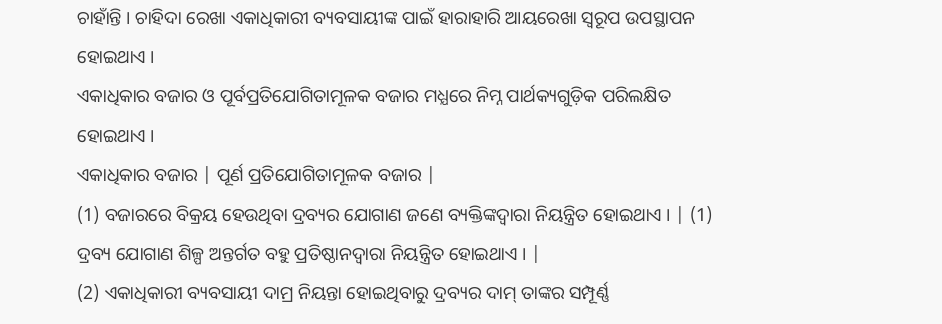ଚାହାଁନ୍ତି । ଚାହିଦା ରେଖା ଏକାଧିକାରୀ ବ୍ୟବସାୟୀଙ୍କ ପାଇଁ ହାରାହାରି ଆୟରେଖା ସ୍ଵରୂପ ଉପସ୍ଥାପନ ହୋଇଥାଏ ।
ଏକାଧିକାର ବଜାର ଓ ପୂର୍ବପ୍ରତିଯୋଗିତାମୂଳକ ବଜାର ମଧ୍ଯରେ ନିମ୍ନ ପାର୍ଥକ୍ୟଗୁଡ଼ିକ ପରିଲକ୍ଷିତ ହୋଇଥାଏ ।
ଏକାଧିକାର ବଜାର | ପୂର୍ଣ ପ୍ରତିଯୋଗିତାମୂଳକ ବଜାର |
(1) ବଜାରରେ ବିକ୍ରୟ ହେଉଥିବା ଦ୍ରବ୍ୟର ଯୋଗାଣ ଜଣେ ବ୍ୟକ୍ତିଙ୍କଦ୍ବାରା ନିୟନ୍ତ୍ରିତ ହୋଇଥାଏ । | (1) ଦ୍ରବ୍ୟ ଯୋଗାଣ ଶିଳ୍ପ ଅନ୍ତର୍ଗତ ବହୁ ପ୍ରତିଷ୍ଠାନଦ୍ଵାରା ନିୟନ୍ତ୍ରିତ ହୋଇଥାଏ । |
(2) ଏକାଧିକାରୀ ବ୍ୟବସାୟୀ ଦାମ୍ର ନିୟନ୍ତା ହୋଇଥିବାରୁ ଦ୍ରବ୍ୟର ଦାମ୍ ତାଙ୍କର ସମ୍ପୂର୍ଣ୍ଣ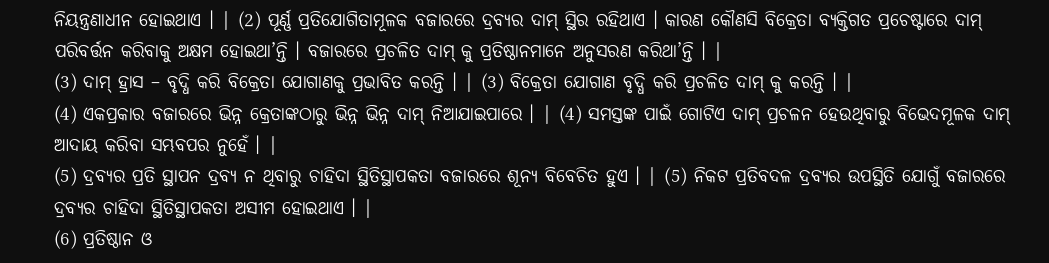ନିୟନ୍ତ୍ରଣାଧୀନ ହୋଇଥାଏ । | (2) ପୂର୍ଣ୍ଣ ପ୍ରତିଯୋଗିତାମୂଳକ ବଜାରରେ ଦ୍ରବ୍ୟର ଦାମ୍ ସ୍ଥିର ରହିଥାଏ । କାରଣ କୌଣସି ବିକ୍ରେତା ବ୍ୟକ୍ତିଗତ ପ୍ରଚେଷ୍ଟାରେ ଦାମ୍ ପରିବର୍ତ୍ତନ କରିବାକୁ ଅକ୍ଷମ ହୋଇଥା’ନ୍ତି । ବଜାରରେ ପ୍ରଚଳିତ ଦାମ୍ କୁ ପ୍ରତିଷ୍ଠାନମାନେ ଅନୁସରଣ କରିଥା’ନ୍ତି । |
(3) ଦାମ୍ ହ୍ରାସ – ବୃଦ୍ଧି କରି ବିକ୍ରେତା ଯୋଗାଣକୁ ପ୍ରଭାବିତ କରନ୍ତି । | (3) ବିକ୍ରେତା ଯୋଗାଣ ବୃଦ୍ଧି କରି ପ୍ରଚଳିତ ଦାମ୍ କୁ କରନ୍ତି । |
(4) ଏକପ୍ରକାର ବଜାରରେ ଭିନ୍ନ କ୍ରେତାଙ୍କଠାରୁ ଭିନ୍ନ ଭିନ୍ନ ଦାମ୍ ନିଆଯାଇପାରେ । | (4) ସମସ୍ତଙ୍କ ପାଇଁ ଗୋଟିଏ ଦାମ୍ ପ୍ରଚଳନ ହେଉଥିବାରୁ ବିଭେଦମୂଳକ ଦାମ୍ ଆଦାୟ କରିବା ସମ୍ଭବପର ନୁହେଁ । |
(5) ଦ୍ରବ୍ୟର ପ୍ରତି ସ୍ଥାପନ ଦ୍ରବ୍ୟ ନ ଥିବାରୁ ଚାହିଦା ସ୍ଥିତିସ୍ଥାପକତା ବଜାରରେ ଶୂନ୍ୟ ବିବେଚିତ ହୁଏ । | (5) ନିକଟ ପ୍ରତିବଦଳ ଦ୍ରବ୍ୟର ଉପସ୍ଥିତି ଯୋଗୁଁ ବଜାରରେ ଦ୍ରବ୍ୟର ଚାହିଦା ସ୍ଥିତିସ୍ଥାପକତା ଅସୀମ ହୋଇଥାଏ । |
(6) ପ୍ରତିଷ୍ଠାନ ଓ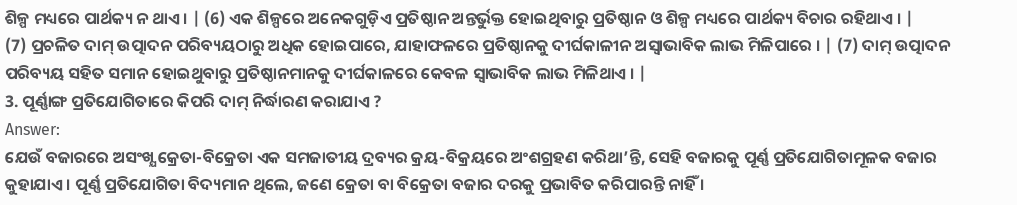ଶିଳ୍ପ ମଧ୍ୟରେ ପାର୍ଥକ୍ୟ ନ ଥାଏ । | (6) ଏକ ଶିଳ୍ପରେ ଅନେକଗୁଡ଼ିଏ ପ୍ରତିଷ୍ଠାନ ଅନ୍ତର୍ଭୁକ୍ତ ହୋଇଥିବାରୁ ପ୍ରତିଷ୍ଠାନ ଓ ଶିଳ୍ପ ମଧ୍ୟରେ ପାର୍ଥକ୍ୟ ବିଚାର ରହିଥାଏ । |
(7) ପ୍ରଚଳିତ ଦାମ୍ ଉତ୍ପାଦନ ପରିବ୍ୟୟଠାରୁ ଅଧିକ ହୋଇପାରେ, ଯାହାଫଳରେ ପ୍ରତିଷ୍ଠାନକୁ ଦୀର୍ଘକାଳୀନ ଅସ୍ଵାଭାବିକ ଲାଭ ମିଳିପାରେ । | (7) ଦାମ୍ ଉତ୍ପାଦନ ପରିବ୍ୟୟ ସହିତ ସମାନ ହୋଇଥୁବାରୁ ପ୍ରତିଷ୍ଠାନମାନକୁ ଦୀର୍ଘକାଳରେ କେବଳ ସ୍ଵାଭାବିକ ଲାଭ ମିଳିଥାଏ । |
3. ପୂର୍ଣ୍ଣାଙ୍ଗ ପ୍ରତିଯୋଗିତାରେ କିପରି ଦାମ୍ ନିର୍ଦ୍ଧାରଣ କରାଯାଏ ?
Answer:
ଯେଉଁ ବଜାରରେ ଅସଂଖ୍ଯ କ୍ରେତା-ବିକ୍ରେତା ଏକ ସମଜାତୀୟ ଦ୍ରବ୍ୟର କ୍ରୟ-ବିକ୍ରୟରେ ଅଂଶଗ୍ରହଣ କରିଥା’ନ୍ତି, ସେହି ବଜାରକୁ ପୂର୍ଣ୍ଣ ପ୍ରତିଯୋଗିତାମୂଳକ ବଜାର କୁହାଯାଏ । ପୂର୍ଣ୍ଣ ପ୍ରତିଯୋଗିତା ବିଦ୍ୟମାନ ଥିଲେ, ଜଣେ କ୍ରେତା ବା ବିକ୍ରେତା ବଜାର ଦରକୁ ପ୍ରଭାବିତ କରିପାରନ୍ତି ନାହିଁ ।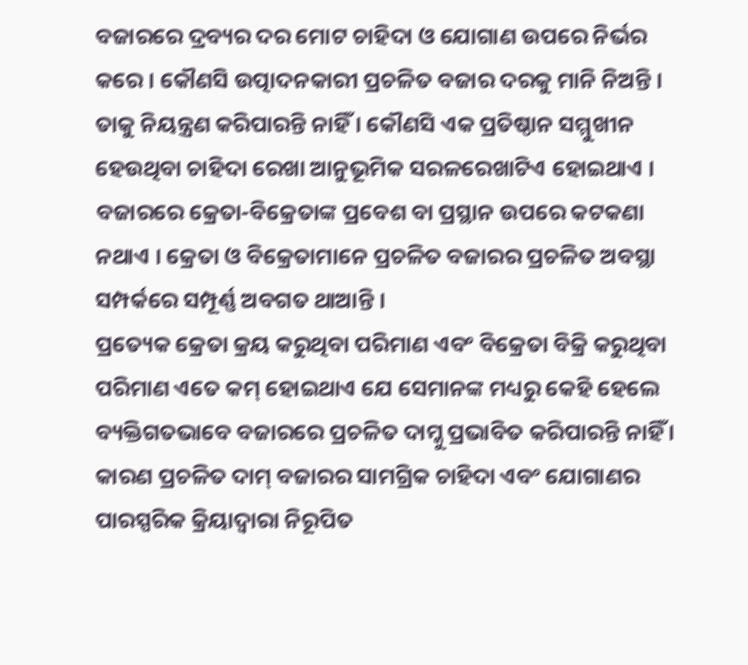ବଜାରରେ ଦ୍ରବ୍ୟର ଦର ମୋଟ ଚାହିଦା ଓ ଯୋଗାଣ ଉପରେ ନିର୍ଭର କରେ । କୌଣସି ଉତ୍ପାଦନକାରୀ ପ୍ରଚଳିତ ବଜାର ଦରକୁ ମାନି ନିଅନ୍ତି । ତାକୁ ନିୟନ୍ତ୍ରଣ କରିପାରନ୍ତି ନାହିଁ । କୌଣସି ଏକ ପ୍ରତିଷ୍ଠାନ ସମ୍ମୁଖୀନ ହେଉଥିବା ଚାହିଦା ରେଖା ଆନୁଭୂମିକ ସରଳରେଖାଟିଏ ହୋଇଥାଏ । ବଜାରରେ କ୍ରେତା-ବିକ୍ରେତାଙ୍କ ପ୍ରବେଶ ବା ପ୍ରସ୍ଥାନ ଉପରେ କଟକଣା ନଥାଏ । କ୍ରେତା ଓ ବିକ୍ରେତାମାନେ ପ୍ରଚଳିତ ବଜାରର ପ୍ରଚଳିତ ଅବସ୍ଥା ସମ୍ପର୍କରେ ସମ୍ପୂର୍ଣ୍ଣ ଅବଗତ ଥାଆନ୍ତି ।
ପ୍ରତ୍ୟେକ କ୍ରେତା କ୍ରୟ କରୁଥିବା ପରିମାଣ ଏବଂ ବିକ୍ରେତା ବିକ୍ରି କରୁଥିବା ପରିମାଣ ଏତେ କମ୍ ହୋଇଥାଏ ଯେ ସେମାନଙ୍କ ମଧ୍ୟରୁ କେହି ହେଲେ ବ୍ୟକ୍ତିଗତଭାବେ ବଜାରରେ ପ୍ରଚଳିତ ଦାମ୍କୁ ପ୍ରଭାବିତ କରିପାରନ୍ତି ନାହିଁ । କାରଣ ପ୍ରଚଳିତ ଦାମ୍ ବଜାରର ସାମଗ୍ରିକ ଚାହିଦା ଏବଂ ଯୋଗାଣର ପାରସ୍ପରିକ କ୍ରିୟାଦ୍ବାରା ନିରୂପିତ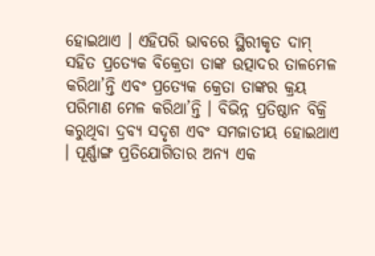ହୋଇଥାଏ । ଏହିପରି ଭାବରେ ସ୍ଥିରୀକୃତ ଦାମ୍ ସହିତ ପ୍ରତ୍ୟେକ ବିକ୍ରେତା ତାଙ୍କ ଉତ୍ପାଦର ତାଳମେଳ କରିଥା’ନ୍ତି ଏବଂ ପ୍ରତ୍ୟେକ କ୍ରେତା ତାଙ୍କର କ୍ରୟ ପରିମାଣ ମେଳ କରିଥା’ନ୍ତି । ବିଭିନ୍ନ ପ୍ରତିଷ୍ଠାନ ବିକ୍ରି କରୁଥିବା ଦ୍ରବ୍ୟ ସଦୃଶ ଏବଂ ସମଜାତୀୟ ହୋଇଥାଏ । ପୂର୍ଣ୍ଣାଙ୍ଗ ପ୍ରତିଯୋଗିତାର ଅନ୍ୟ ଏକ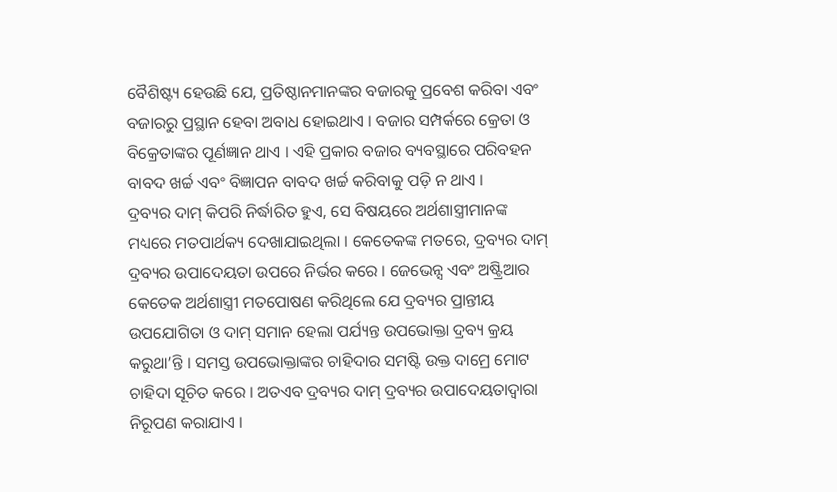ବୈଶିଷ୍ଟ୍ୟ ହେଉଛି ଯେ, ପ୍ରତିଷ୍ଠାନମାନଙ୍କର ବଜାରକୁ ପ୍ରବେଶ କରିବା ଏବଂ ବଜାରରୁ ପ୍ରସ୍ଥାନ ହେବା ଅବାଧ ହୋଇଥାଏ । ବଜାର ସମ୍ପର୍କରେ କ୍ରେତା ଓ ବିକ୍ରେତାଙ୍କର ପୂର୍ଣଜ୍ଞାନ ଥାଏ । ଏହି ପ୍ରକାର ବଜାର ବ୍ୟବସ୍ଥାରେ ପରିବହନ ବାବଦ ଖର୍ଚ୍ଚ ଏବଂ ବିଜ୍ଞାପନ ବାବଦ ଖର୍ଚ୍ଚ କରିବାକୁ ପଡ଼ି ନ ଥାଏ ।
ଦ୍ରବ୍ୟର ଦାମ୍ କିପରି ନିର୍ଦ୍ଧାରିତ ହୁଏ, ସେ ବିଷୟରେ ଅର୍ଥଶାସ୍ତ୍ରୀମାନଙ୍କ ମଧ୍ୟରେ ମତପାର୍ଥକ୍ୟ ଦେଖାଯାଇଥିଲା । କେତେକଙ୍କ ମତରେ, ଦ୍ରବ୍ୟର ଦାମ୍ ଦ୍ରବ୍ୟର ଉପାଦେୟତା ଉପରେ ନିର୍ଭର କରେ । ଜେଭେନ୍ସ ଏବଂ ଅଷ୍ଟ୍ରିଆର କେତେକ ଅର୍ଥଶାସ୍ତ୍ରୀ ମତପୋଷଣ କରିଥିଲେ ଯେ ଦ୍ରବ୍ୟର ପ୍ରାନ୍ତୀୟ ଉପଯୋଗିତା ଓ ଦାମ୍ ସମାନ ହେଲା ପର୍ଯ୍ୟନ୍ତ ଉପଭୋକ୍ତା ଦ୍ରବ୍ୟ କ୍ରୟ କରୁଥା’ନ୍ତି । ସମସ୍ତ ଉପଭୋକ୍ତାଙ୍କର ଚାହିଦାର ସମଷ୍ଟି ଉକ୍ତ ଦାମ୍ରେ ମୋଟ ଚାହିଦା ସୂଚିତ କରେ । ଅତଏବ ଦ୍ରବ୍ୟର ଦାମ୍ ଦ୍ରବ୍ୟର ଉପାଦେୟତାଦ୍ୱାରା ନିରୂପଣ କରାଯାଏ ।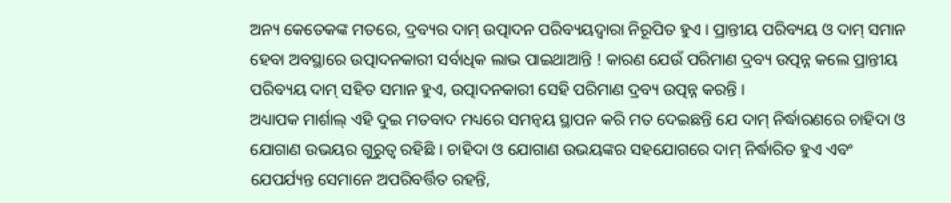ଅନ୍ୟ କେତେକଙ୍କ ମତରେ, ଦ୍ରବ୍ୟର ଦାମ୍ ଉତ୍ପାଦନ ପରିବ୍ୟୟଦ୍ୱାରା ନିରୂପିତ ହୁଏ । ପ୍ରାନ୍ତୀୟ ପରିବ୍ୟୟ ଓ ଦାମ୍ ସମାନ ହେବା ଅବସ୍ଥାରେ ଉତ୍ପାଦନକାରୀ ସର୍ବାଧିକ ଲାଭ ପାଇଥାଆନ୍ତି ! କାରଣ ଯେଉଁ ପରିମାଣ ଦ୍ରବ୍ୟ ଉତ୍ପନ୍ନ କଲେ ପ୍ରାନ୍ତୀୟ ପରିବ୍ୟୟ ଦାମ୍ ସହିତ ସମାନ ହୁଏ, ଉତ୍ପାଦନକାରୀ ସେହି ପରିମାଣ ଦ୍ରବ୍ୟ ଉତ୍ପନ୍ନ କରନ୍ତି ।
ଅଧ୍ୟାପକ ମାର୍ଶାଲ୍ ଏହି ଦୁଇ ମତବାଦ ମଧ୍ୟରେ ସମନ୍ଵୟ ସ୍ଥାପନ କରି ମତ ଦେଇଛନ୍ତି ଯେ ଦାମ୍ ନିର୍ଦ୍ଧାରଣରେ ଚାହିଦା ଓ ଯୋଗାଣ ଉଭୟର ଗୁରୁତ୍ଵ ରହିଛି । ଚାହିଦା ଓ ଯୋଗାଣ ଉଭୟଙ୍କର ସହଯୋଗରେ ଦାମ୍ ନିର୍ଦ୍ଧାରିତ ହୁଏ ଏବଂ ଯେପର୍ଯ୍ୟନ୍ତ ସେମାନେ ଅପରିବର୍ତ୍ତିତ ରହନ୍ତି,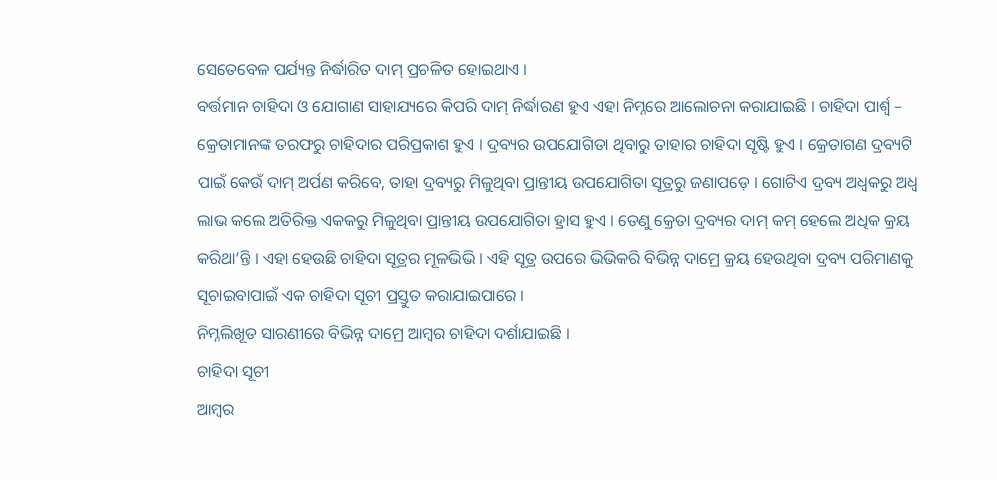ସେତେବେଳ ପର୍ଯ୍ୟନ୍ତ ନିର୍ଦ୍ଧାରିତ ଦାମ୍ ପ୍ରଚଳିତ ହୋଇଥାଏ ।
ବର୍ତ୍ତମାନ ଚାହିଦା ଓ ଯୋଗାଣ ସାହାଯ୍ୟରେ କିପରି ଦାମ୍ ନିର୍ଦ୍ଧାରଣ ହୁଏ ଏହା ନିମ୍ନରେ ଆଲୋଚନା କରାଯାଇଛି । ଚାହିଦା ପାର୍ଶ୍ବ – କ୍ରେତାମାନଙ୍କ ତରଫରୁ ଚାହିଦାର ପରିପ୍ରକାଶ ହୁଏ । ଦ୍ରବ୍ୟର ଉପଯୋଗିତା ଥିବାରୁ ତାହାର ଚାହିଦା ସୃଷ୍ଟି ହୁଏ । କ୍ରେତାଗଣ ଦ୍ରବ୍ୟଟି ପାଇଁ କେଉଁ ଦାମ୍ ଅର୍ପଣ କରିବେ, ତାହା ଦ୍ରବ୍ୟରୁ ମିଳୁଥିବା ପ୍ରାନ୍ତୀୟ ଉପଯୋଗିତା ସୂତ୍ରରୁ ଜଣାପଡ଼େ । ଗୋଟିଏ ଦ୍ରବ୍ୟ ଅଧ୍ଵକରୁ ଅଧ୍ଵ ଲାଭ କଲେ ଅତିରିକ୍ତ ଏକକରୁ ମିଳୁଥିବା ପ୍ରାନ୍ତୀୟ ଉପଯୋଗିତା ହ୍ରାସ ହୁଏ । ତେଣୁ କ୍ରେତା ଦ୍ରବ୍ୟର ଦାମ୍ କମ୍ ହେଲେ ଅଧିକ କ୍ରୟ କରିଥା’ନ୍ତି । ଏହା ହେଉଛି ଚାହିଦା ସୂତ୍ରର ମୂଳଭିଭି । ଏହି ସୂତ୍ର ଉପରେ ଭିଭିକରି ବିଭିନ୍ନ ଦାମ୍ରେ କ୍ରୟ ହେଉଥିବା ଦ୍ରବ୍ୟ ପରିମାଣକୁ ସୂଚାଇବାପାଇଁ ଏକ ଚାହିଦା ସୂଚୀ ପ୍ରସ୍ତୁତ କରାଯାଇପାରେ ।
ନିମ୍ନଲିଖୂତ ସାରଣୀରେ ବିଭିନ୍ନ ଦାମ୍ରେ ଆମ୍ବର ଚାହିଦା ଦର୍ଶାଯାଇଛି ।
ଚାହିଦା ସୂଚୀ
ଆମ୍ବର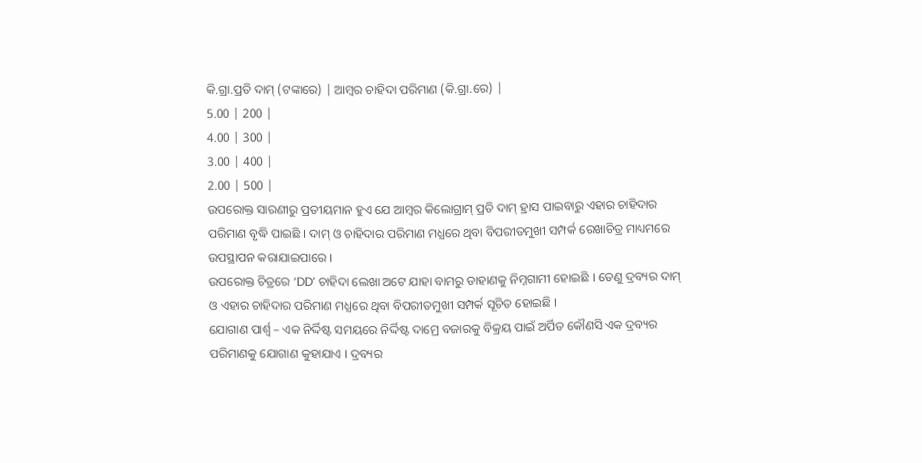କି.ଗ୍ରା.ପ୍ରତି ଦାମ୍ (ଟଙ୍କାରେ) | ଆମ୍ବର ଚାହିଦା ପରିମାଣ (କି.ଗ୍ରା.ରେ) |
5.00 | 200 |
4.00 | 300 |
3.00 | 400 |
2.00 | 500 |
ଉପରୋକ୍ତ ସାରଣୀରୁ ପ୍ରତୀୟମାନ ହୁଏ ଯେ ଆମ୍ବର କିଲୋଗ୍ରାମ୍ ପ୍ରତି ଦାମ୍ ହ୍ରାସ ପାଇବାରୁ ଏହାର ଚାହିଦାର ପରିମାଣ ବୃଦ୍ଧି ପାଇଛି । ଦାମ୍ ଓ ଚାହିଦାର ପରିମାଣ ମଧ୍ଯରେ ଥିବା ବିପରୀତମୁଖୀ ସମ୍ପର୍କ ରେଖାଚିତ୍ର ମାଧ୍ୟମରେ ଉପସ୍ଥାପନ କରାଯାଇପାରେ ।
ଉପରୋକ୍ତ ଚିତ୍ରରେ ‘DD’ ଚାହିଦା ଲେଖା ଅଟେ ଯାହା ବାମରୁ ଡାହାଣକୁ ନିମ୍ନଗାମୀ ହୋଇଛି । ତେଣୁ ଦ୍ରବ୍ୟର ଦାମ୍ ଓ ଏହାର ଚାହିଦାର ପରିମାଣ ମଧ୍ଯରେ ଥିବା ବିପରୀତମୁଖୀ ସମ୍ପର୍କ ସୂଚିତ ହୋଇଛି ।
ଯୋଗାଣ ପାର୍ଶ୍ବ – ଏକ ନିର୍ଦ୍ଦିଷ୍ଟ ସମୟରେ ନିର୍ଦ୍ଦିଷ୍ଟ ଦାମ୍ରେ ବଜାରକୁ ବିକ୍ରୟ ପାଇଁ ଅର୍ପିତ କୌଣସି ଏକ ଦ୍ରବ୍ୟର ପରିମାଣକୁ ଯୋଗାଣ କୁହାଯାଏ । ଦ୍ରବ୍ୟର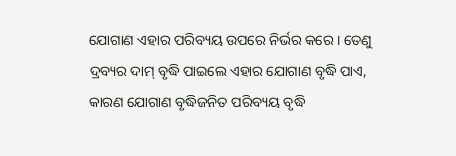ଯୋଗାଣ ଏହାର ପରିବ୍ୟୟ ଉପରେ ନିର୍ଭର କରେ । ତେଣୁ ଦ୍ରବ୍ୟର ଦାମ୍ ବୃଦ୍ଧି ପାଇଲେ ଏହାର ଯୋଗାଣ ବୃଦ୍ଧି ପାଏ, କାରଣ ଯୋଗାଣ ବୃଦ୍ଧିଜନିତ ପରିବ୍ୟୟ ବୃଦ୍ଧି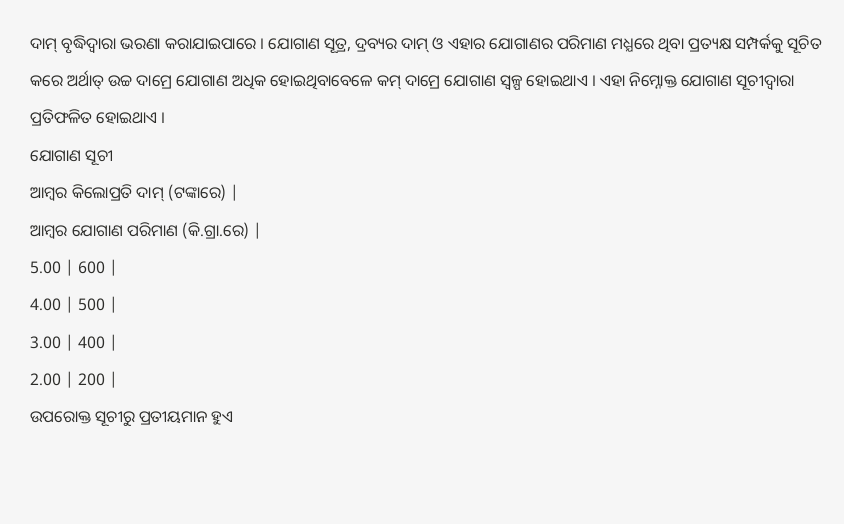ଦାମ୍ ବୃଦ୍ଧିଦ୍ୱାରା ଭରଣା କରାଯାଇପାରେ । ଯୋଗାଣ ସୂତ୍ର, ଦ୍ରବ୍ୟର ଦାମ୍ ଓ ଏହାର ଯୋଗାଣର ପରିମାଣ ମଧ୍ଯରେ ଥିବା ପ୍ରତ୍ୟକ୍ଷ ସମ୍ପର୍କକୁ ସୂଚିତ କରେ ଅର୍ଥାତ୍ ଉଚ୍ଚ ଦାମ୍ରେ ଯୋଗାଣ ଅଧିକ ହୋଇଥିବାବେଳେ କମ୍ ଦାମ୍ରେ ଯୋଗାଣ ସ୍ଵଳ୍ପ ହୋଇଥାଏ । ଏହା ନିମ୍ନୋକ୍ତ ଯୋଗାଣ ସୂଚୀଦ୍ଵାରା ପ୍ରତିଫଳିତ ହୋଇଥାଏ ।
ଯୋଗାଣ ସୂଚୀ
ଆମ୍ବର କିଲୋପ୍ରତି ଦାମ୍ (ଟଙ୍କାରେ) |
ଆମ୍ବର ଯୋଗାଣ ପରିମାଣ (କି.ଗ୍ରା.ରେ) |
5.00 | 600 |
4.00 | 500 |
3.00 | 400 |
2.00 | 200 |
ଉପରୋକ୍ତ ସୂଚୀରୁ ପ୍ରତୀୟମାନ ହୁଏ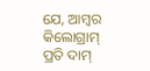ଯେ, ଆମ୍ବର କିଲୋଗ୍ରାମ୍ ପ୍ରତି ଦାମ୍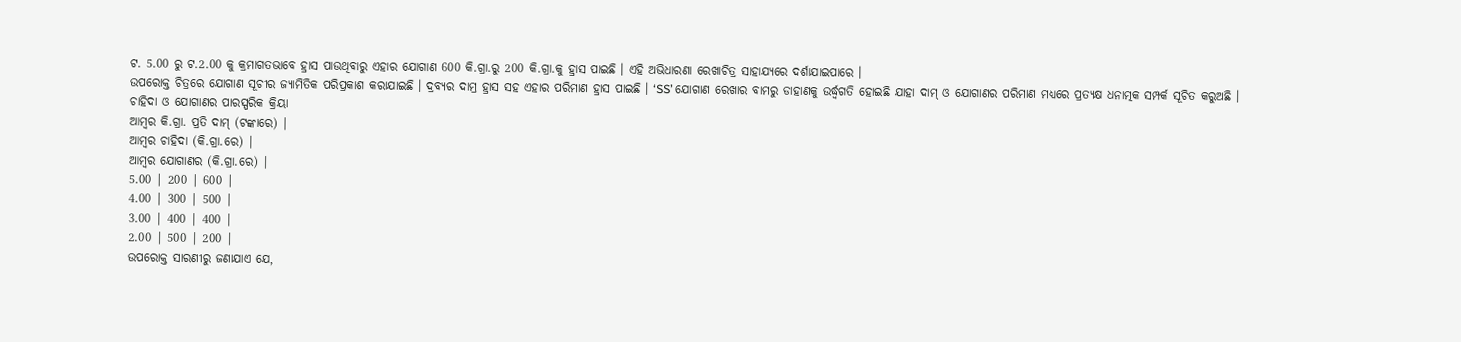ଟ. 5.00 ରୁ ଟ.2.00 କୁ କ୍ରମାଗତଭାବେ ହ୍ରାସ ପାଉଥିବାରୁ ଏହାର ଯୋଗାଣ 600 କି.ଗ୍ରା.ରୁ 200 କି.ଗ୍ରା.କୁ ହ୍ରାସ ପାଇଛି । ଏହି ଅଭିଧାରଣା ରେଖାଚିତ୍ର ସାହାଯ୍ୟରେ ଦର୍ଶାଯାଇପାରେ ।
ଉପରୋକ୍ତ ଚିତ୍ରରେ ଯୋଗାଣ ସୂଚୀର ଜ୍ୟାମିତିକ ପରିପ୍ରକାଶ କରାଯାଇଛି । ଦ୍ରବ୍ୟର ଦାମ୍ର ହ୍ରାସ ସହ ଏହାର ପରିମାଣ ହ୍ରାସ ପାଇଛି । ‘SS’ ଯୋଗାଣ ରେଖାର ବାମରୁ ଡାହାଣକୁ ଉର୍ଦ୍ଧ୍ୱଗତି ହୋଇଛି ଯାହା ଦାମ୍ ଓ ଯୋଗାଣର ପରିମାଣ ମଧ୍ଯରେ ପ୍ରତ୍ୟକ୍ଷ ଧନାତ୍ମକ ସମ୍ପର୍କ ସୂଚିତ କରୁଅଛି ।
ଚାହିଦା ଓ ଯୋଗାଣର ପାରସ୍ପରିକ କ୍ରିୟା
ଆମ୍ବର କି.ଗ୍ରା. ପ୍ରତି ଦାମ୍ (ଟଙ୍କାରେ) |
ଆମ୍ବର ଚାହିଦା (କି.ଗ୍ରା.ରେ) |
ଆମ୍ବର ଯୋଗାଣର (କି.ଗ୍ରା.ରେ) |
5.00 | 200 | 600 |
4.00 | 300 | 500 |
3.00 | 400 | 400 |
2.00 | 500 | 200 |
ଉପରୋକ୍ତ ସାରଣୀରୁ ଜଣାଯାଏ ଯେ,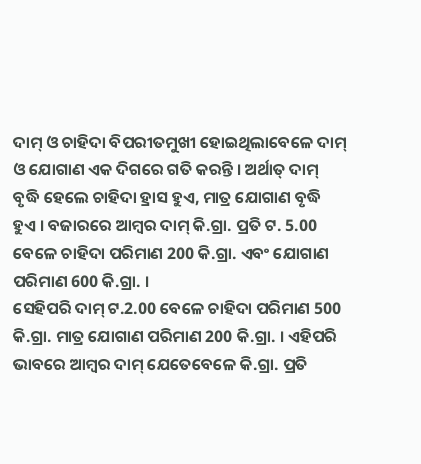ଦାମ୍ ଓ ଚାହିଦା ବିପରୀତମୁଖୀ ହୋଇଥିଲାବେଳେ ଦାମ୍ ଓ ଯୋଗାଣ ଏକ ଦିଗରେ ଗତି କରନ୍ତି । ଅର୍ଥାତ୍ ଦାମ୍ ବୃଦ୍ଧି ହେଲେ ଚାହିଦା ହ୍ରାସ ହୁଏ, ମାତ୍ର ଯୋଗାଣ ବୃଦ୍ଧି ହୁଏ । ବଜାରରେ ଆମ୍ବର ଦାମ୍ କି.ଗ୍ରା. ପ୍ରତି ଟ. 5.00 ବେଳେ ଚାହିଦା ପରିମାଣ 200 କି.ଗ୍ରା. ଏବଂ ଯୋଗାଣ ପରିମାଣ 600 କି.ଗ୍ରା. ।
ସେହିପରି ଦାମ୍ ଟ.2.00 ବେଳେ ଚାହିଦା ପରିମାଣ 500 କି.ଗ୍ରା. ମାତ୍ର ଯୋଗାଣ ପରିମାଣ 200 କି.ଗ୍ରା. । ଏହିପରି ଭାବରେ ଆମ୍ବର ଦାମ୍ ଯେତେବେଳେ କି.ଗ୍ରା. ପ୍ରତି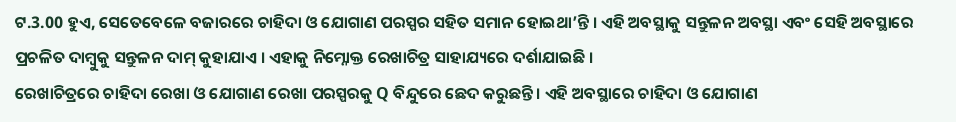ଟ.3.00 ହୁଏ, ସେତେବେଳେ ବଜାରରେ ଚାହିଦା ଓ ଯୋଗାଣ ପରସ୍ପର ସହିତ ସମାନ ହୋଇଥା’ନ୍ତି । ଏହି ଅବସ୍ଥାକୁ ସନ୍ତୁଳନ ଅବସ୍ଥା ଏବଂ ସେହି ଅବସ୍ଥାରେ ପ୍ରଚଳିତ ଦାମ୍ବୁକୁ ସନ୍ତୁଳନ ଦାମ୍ କୁହାଯାଏ । ଏହାକୁ ନିମ୍ନୋକ୍ତ ରେଖାଚିତ୍ର ସାହାଯ୍ୟରେ ଦର୍ଶାଯାଇଛି ।
ରେଖାଚିତ୍ରରେ ଚାହିଦା ରେଖା ଓ ଯୋଗାଣ ରେଖା ପରସ୍ପରକୁ Q ବିନ୍ଦୁରେ ଛେଦ କରୁଛନ୍ତି । ଏହି ଅବସ୍ଥାରେ ଚାହିଦା ଓ ଯୋଗାଣ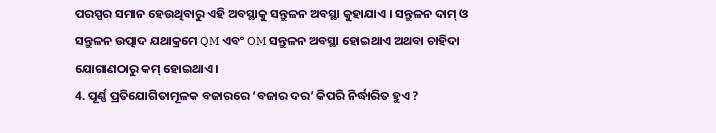ପରସ୍ପର ସମାନ ହେଉଥିବାରୁ ଏହି ଅବସ୍ଥାକୁ ସନ୍ତୁଳନ ଅବସ୍ଥା କୁହାଯାଏ । ସନ୍ତୁଳନ ଦାମ୍ ଓ ସନ୍ତୁଳନ ଉତ୍ପାଦ ଯଥାକ୍ରମେ QM ଏବଂ OM ସନ୍ତୁଳନ ଅବସ୍ଥା ହୋଇଥାଏ ଅଥବା ଚାହିଦା ଯୋଗାଣଠାରୁ କମ୍ ହୋଇଥାଏ ।
4. ପୂର୍ଣ୍ଣ ପ୍ରତିଯୋଗିତାମୂଳକ ବଜାରରେ ‘ବଜାର ଦର’ କିପରି ନିର୍ଦ୍ଧାରିତ ହୁଏ ?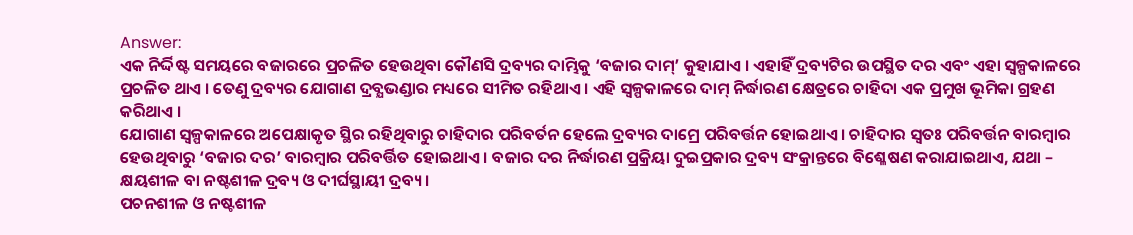Answer:
ଏକ ନିର୍ଦ୍ଦିଷ୍ଟ ସମୟରେ ବଜାରରେ ପ୍ରଚଳିତ ହେଉଥିବା କୌଣସି ଦ୍ରବ୍ୟର ଦାମ୍ଭିକୁ ‘ବଜାର ଦାମ୍’ କୁହାଯାଏ । ଏହାହିଁ ଦ୍ରବ୍ୟଟିର ଉପସ୍ଥିତ ଦର ଏବଂ ଏହା ସ୍ଵଳ୍ପକାଳରେ ପ୍ରଚଳିତ ଥାଏ । ତେଣୁ ଦ୍ରବ୍ୟର ଯୋଗାଣ ଦ୍ରବ୍ଯଭଣ୍ଡାର ମଧ୍ୟରେ ସୀମିତ ରହିଥାଏ । ଏହି ସ୍ଵଳ୍ପକାଳରେ ଦାମ୍ ନିର୍ଦ୍ଧାରଣ କ୍ଷେତ୍ରରେ ଚାହିଦା ଏକ ପ୍ରମୁଖ ଭୂମିକା ଗ୍ରହଣ କରିଥାଏ ।
ଯୋଗାଣ ସ୍ଵଳ୍ପକାଳରେ ଅପେକ୍ଷାକୃତ ସ୍ଥିର ରହିଥିବାରୁ ଚାହିଦାର ପରିବର୍ତନ ହେଲେ ଦ୍ରବ୍ୟର ଦାମ୍ରେ ପରିବର୍ତ୍ତନ ହୋଇଥାଏ । ଚାହିଦାର ସ୍ବତଃ ପରିବର୍ତ୍ତନ ବାରମ୍ବାର ହେଉଥିବାରୁ ‘ବଜାର ଦର’ ବାରମ୍ବାର ପରିବର୍ତ୍ତିତ ହୋଇଥାଏ । ବଜାର ଦର ନିର୍ଦ୍ଧାରଣ ପ୍ରକ୍ରିୟା ଦୁଇପ୍ରକାର ଦ୍ରବ୍ୟ ସଂକ୍ରାନ୍ତରେ ବିଶ୍ଳେଷଣ କରାଯାଇଥାଏ, ଯଥା – କ୍ଷୟଶୀଳ ବା ନଷ୍ଟଶୀଳ ଦ୍ରବ୍ୟ ଓ ଦୀର୍ଘସ୍ଥାୟୀ ଦ୍ରବ୍ୟ ।
ପଚନଶୀଳ ଓ ନଷ୍ଟଶୀଳ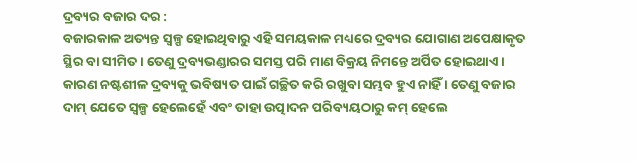ଦ୍ରବ୍ୟର ବଜାର ଦର :
ବଜାରକାଳ ଅତ୍ୟନ୍ତ ସ୍ଵଳ୍ପ ହୋଇଥିବାରୁ ଏହି ସମୟକାଳ ମଧ୍ୟରେ ଦ୍ରବ୍ୟର ଯୋଗାଣ ଅପେକ୍ଷାକୃତ ସ୍ଥିର ବା ସୀମିତ । ତେଣୁ ଦ୍ରବ୍ୟଭଣ୍ଡାରର ସମସ୍ତ ପରି ମାଣ ବିକ୍ରୟ ନିମନ୍ତେ ଅର୍ପିତ ହୋଇଥାଏ । କାରଣ ନଷ୍ଟଶୀଳ ଦ୍ରବ୍ୟକୁ ଭବିଷ୍ୟତ ପାଇଁ ଗଚ୍ଛିତ କରି ରଖୁବା ସମ୍ଭବ ହୁଏ ନାହିଁ । ତେଣୁ ବଜାର ଦାମ୍ ଯେତେ ସ୍ଵଳ୍ପ ହେଲେହେଁ ଏବଂ ତାହା ଉତ୍ପାଦନ ପରିବ୍ୟୟଠାରୁ କମ୍ ହେଲେ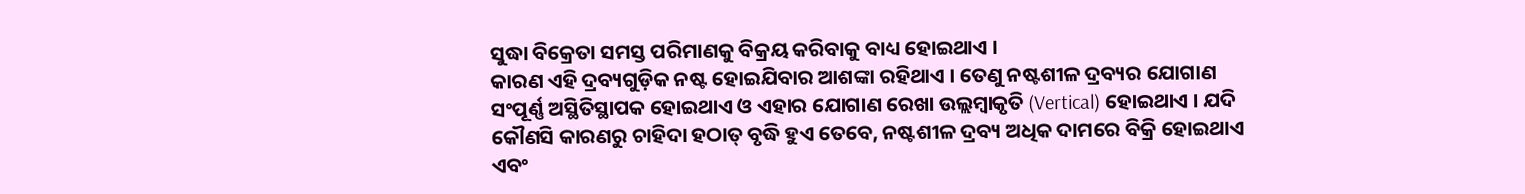ସୁଦ୍ଧା ବିକ୍ରେତା ସମସ୍ତ ପରିମାଣକୁ ବିକ୍ରୟ କରିବାକୁ ବାଧ୍ୟ ହୋଇଥାଏ ।
କାରଣ ଏହି ଦ୍ରବ୍ୟଗୁଡ଼ିକ ନଷ୍ଟ ହୋଇଯିବାର ଆଶଙ୍କା ରହିଥାଏ । ତେଣୁ ନଷ୍ଟଶୀଳ ଦ୍ରବ୍ୟର ଯୋଗାଣ ସଂପୂର୍ଣ୍ଣ ଅସ୍ଥିତିସ୍ଥାପକ ହୋଇଥାଏ ଓ ଏହାର ଯୋଗାଣ ରେଖା ଉଲ୍ଲମ୍ବାକୃତି (Vertical) ହୋଇଥାଏ । ଯଦି କୌଣସି କାରଣରୁ ଚାହିଦା ହଠାତ୍ ବୃଦ୍ଧି ହୁଏ ତେବେ, ନଷ୍ଟଶୀଳ ଦ୍ରବ୍ୟ ଅଧିକ ଦାମରେ ବିକ୍ରି ହୋଇଥାଏ ଏବଂ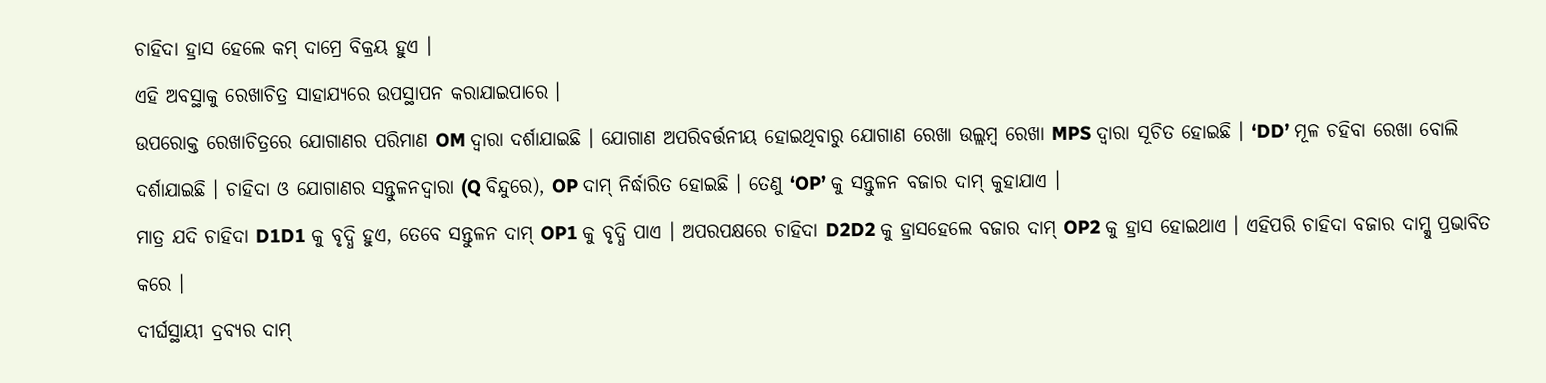ଚାହିଦା ହ୍ରାସ ହେଲେ କମ୍ ଦାମ୍ରେ ବିକ୍ରୟ ହୁଏ ।
ଏହି ଅବସ୍ଥାକୁ ରେଖାଚିତ୍ର ସାହାଯ୍ୟରେ ଉପସ୍ଥାପନ କରାଯାଇପାରେ ।
ଉପରୋକ୍ତ ରେଖାଚିତ୍ରରେ ଯୋଗାଣର ପରିମାଣ OM ଦ୍ୱାରା ଦର୍ଶାଯାଇଛି । ଯୋଗାଣ ଅପରିବର୍ତ୍ତନୀୟ ହୋଇଥିବାରୁ ଯୋଗାଣ ରେଖା ଉଲ୍ଲମ୍ବ ରେଖା MPS ଦ୍ବାରା ସୂଚିତ ହୋଇଛି । ‘DD’ ମୂଳ ଚହିବା ରେଖା ବୋଲି ଦର୍ଶାଯାଇଛି । ଚାହିଦା ଓ ଯୋଗାଣର ସନ୍ତୁଳନଦ୍ୱାରା (Q ବିନ୍ଦୁରେ), OP ଦାମ୍ ନିର୍ଦ୍ଧାରିତ ହୋଇଛି । ତେଣୁ ‘OP’ କୁ ସନ୍ତୁଳନ ବଜାର ଦାମ୍ କୁହାଯାଏ ।
ମାତ୍ର ଯଦି ଚାହିଦା D1D1 କୁ ବୃଦ୍ଧି ହୁଏ, ତେବେ ସନ୍ତୁଳନ ଦାମ୍ OP1 କୁ ବୃଦ୍ଧି ପାଏ । ଅପରପକ୍ଷରେ ଚାହିଦା D2D2 କୁ ହ୍ରାସହେଲେ ବଜାର ଦାମ୍ OP2 କୁ ହ୍ରାସ ହୋଇଥାଏ । ଏହିପରି ଚାହିଦା ବଜାର ଦାମ୍କୁ ପ୍ରଭାବିତ କରେ ।
ଦୀର୍ଘସ୍ଥାୟୀ ଦ୍ରବ୍ୟର ଦାମ୍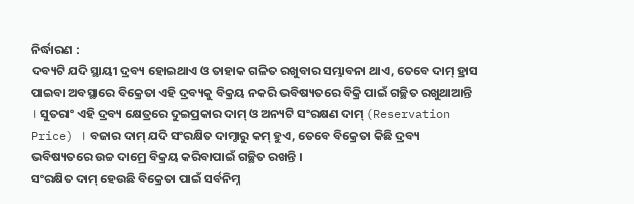ନିର୍ଦ୍ଧାରଣ :
ଦବ୍ୟଟି ଯଦି ସ୍ଥାୟୀ ଦ୍ରବ୍ୟ ହୋଇଥାଏ ଓ ତାହାକ ଗଳିତ ରଖୁବାର ସମ୍ଭାବନା ଥାଏ, ତେବେ ଦାମ୍ ହ୍ରାସ ପାଇବା ଅବସ୍ଥାରେ ବିକ୍ରେତା ଏହି ଦ୍ରବ୍ୟକୁ ବିକ୍ରୟ ନକରି ଭବିଷ୍ୟତରେ ବିକ୍ରି ପାଇଁ ଗଚ୍ଛିତ ରଖୁଥାଆନ୍ତି । ସୁତରାଂ ଏହି ଦ୍ରବ୍ୟ କ୍ଷେତ୍ରରେ ଦୁଇପ୍ରକାର ଦାମ୍ ଓ ଅନ୍ୟଟି ସଂରକ୍ଷଣ ଦାମ୍ (Reservation Price) । ବଜାର ଦାମ୍ ଯଦି ସଂରକ୍ଷିତ ଦାମ୍ଠାରୁ କମ୍ ହୁଏ, ତେବେ ବିକ୍ରେତା କିଛି ଦ୍ରବ୍ୟ ଭବିଷ୍ୟତରେ ଉଚ୍ଚ ଦାମ୍ରେ ବିକ୍ରୟ କରିବାପାଇଁ ଗଚ୍ଛିତ ରଖନ୍ତି ।
ସଂରକ୍ଷିତ ଦାମ୍ ହେଉଛି ବିକ୍ରେତା ପାଇଁ ସର୍ବନିମ୍ନ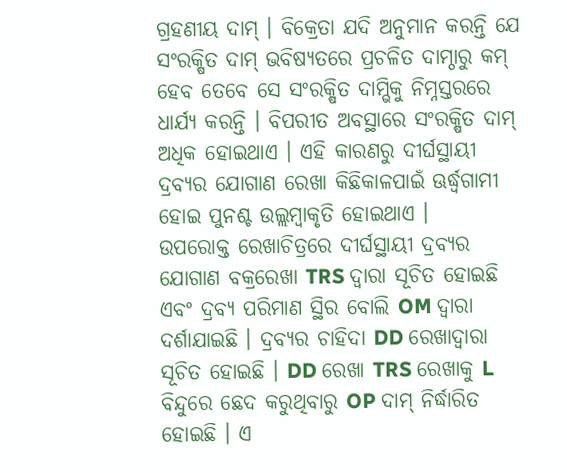ଗ୍ରହଣୀୟ ଦାମ୍ । ବିକ୍ରେତା ଯଦି ଅନୁମାନ କରନ୍ତି ଯେ ସଂରକ୍ଷିତ ଦାମ୍ ଭବିଷ୍ୟତରେ ପ୍ରଚଳିତ ଦାମ୍ଠାରୁ କମ୍ ହେବ ତେବେ ସେ ସଂରକ୍ଷିତ ଦାମ୍ଭିକୁ ନିମ୍ନସ୍ତରରେ ଧାର୍ଯ୍ୟ କରନ୍ତି । ବିପରୀତ ଅବସ୍ଥାରେ ସଂରକ୍ଷିତ ଦାମ୍ ଅଧିକ ହୋଇଥାଏ । ଏହି କାରଣରୁ ଦୀର୍ଘସ୍ଥାୟୀ ଦ୍ରବ୍ୟର ଯୋଗାଣ ରେଖା କିଛିକାଳପାଇଁ ଊର୍ଦ୍ଧ୍ୱଗାମୀ ହୋଇ ପୁନଶ୍ଚ ଉଲ୍ଲମ୍ବାକୃତି ହୋଇଥାଏ ।
ଉପରୋକ୍ତ ରେଖାଚିତ୍ରରେ ଦୀର୍ଘସ୍ଥାୟୀ ଦ୍ରବ୍ୟର ଯୋଗାଣ ବକ୍ରରେଖା TRS ଦ୍ୱାରା ସୂଚିତ ହୋଇଛି ଏବଂ ଦ୍ରବ୍ୟ ପରିମାଣ ସ୍ଥିର ବୋଲି OM ଦ୍ଵାରା ଦର୍ଶାଯାଇଛି । ଦ୍ରବ୍ୟର ଚାହିଦା DD ରେଖାଦ୍ୱାରା ସୂଚିତ ହୋଇଛି । DD ରେଖା TRS ରେଖାକୁ L ବିନ୍ଦୁରେ ଛେଦ କରୁଥିବାରୁ OP ଦାମ୍ ନିର୍ଦ୍ଧାରିତ ହୋଇଛି । ଏ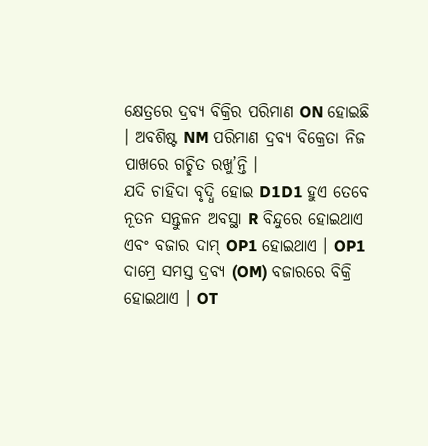କ୍ଷେତ୍ରରେ ଦ୍ରବ୍ୟ ବିକ୍ରିର ପରିମାଣ ON ହୋଇଛି । ଅବଶିଷ୍ଟ NM ପରିମାଣ ଦ୍ରବ୍ୟ ବିକ୍ରେତା ନିଜ ପାଖରେ ଗଚ୍ଛିତ ରଖୁ’ନ୍ତି ।
ଯଦି ଚାହିଦା ବୃଦ୍ଧି ହୋଇ D1D1 ହୁଏ ତେବେ ନୂତନ ସନ୍ତୁଳନ ଅବସ୍ଥା R ବିନ୍ଦୁରେ ହୋଇଥାଏ ଏବଂ ବଜାର ଦାମ୍ OP1 ହୋଇଥାଏ । OP1 ଦାମ୍ରେ ସମସ୍ତ ଦ୍ରବ୍ୟ (OM) ବଜାରରେ ବିକ୍ରି ହୋଇଥାଏ । OT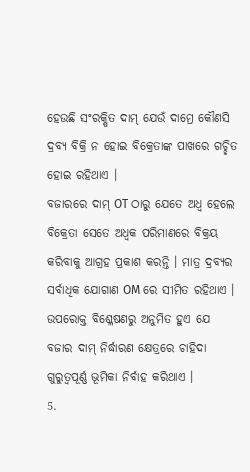ହେଉଛି ସଂରକ୍ଷିତ ଦାମ୍ ଯେଉଁ ଦାମ୍ରେ କୌଣସି ଦ୍ରବ୍ୟ ବିକ୍ରି ନ ହୋଇ ବିକ୍ରେତାଙ୍କ ପାଖରେ ଗଚ୍ଛିତ ହୋଇ ରହିଥାଏ ।
ବଜାରରେ ଦାମ୍ OT ଠାରୁ ଯେତେ ଅଧ୍ଵ ହେଲେ ବିକ୍ରେତା ସେତେ ଅଧ୍ବକ ପରିମାଣରେ ବିକ୍ରୟ କରିବାକୁ ଆଗ୍ରହ ପ୍ରକାଶ କରନ୍ତି । ମାତ୍ର ଦ୍ରବ୍ୟର ସର୍ବାଧିକ ଯୋଗାଣ OM ରେ ସୀମିତ ରହିଥାଏ ।
ଉପରୋକ୍ତ ବିଶ୍ଳେଷଣରୁ ଅନୁମିତ ହୁଏ ଯେ ବଜାର ଦାମ୍ ନିର୍ଦ୍ଧାରଣ କ୍ଷେତ୍ରରେ ଚାହିଦା ଗୁରୁତ୍ଵପୂର୍ଣ୍ଣ ଭୂମିକା ନିର୍ବାହ କରିଥାଏ ।
5.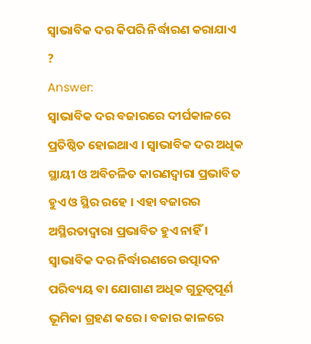ସ୍ଵାଭାବିକ ଦର କିପରି ନିର୍ଦ୍ଧାରଣ କରାଯାଏ ?
Answer:
ସ୍ଵାଭାବିକ ଦର ବଜାରରେ ଦୀର୍ଘକାଳରେ ପ୍ରତିଷ୍ଠିତ ହୋଇଥାଏ । ସ୍ଵାଭାବିକ ଦର ଅଧିକ ସ୍ଥାୟୀ ଓ ଅବିଚଳିତ କାରଣଦ୍ଵାରା ପ୍ରଭାବିତ ହୁଏ ଓ ସ୍ଥିର ରହେ । ଏହା ବଜାରର ଅସ୍ଥିରତାଦ୍ୱାରା ପ୍ରଭାବିତ ହୁଏ ନାହିଁ ।
ସ୍ଵାଭାବିକ ଦର ନିର୍ଦ୍ଧାରଣରେ ଉତ୍ପାଦନ ପରିବ୍ୟୟ ବା ଯୋଗାଣ ଅଧିକ ଗୁରୁତ୍ଵପୂର୍ଣ ଭୂମିକା ଗ୍ରହଣ କରେ । ବଜାର କାଳରେ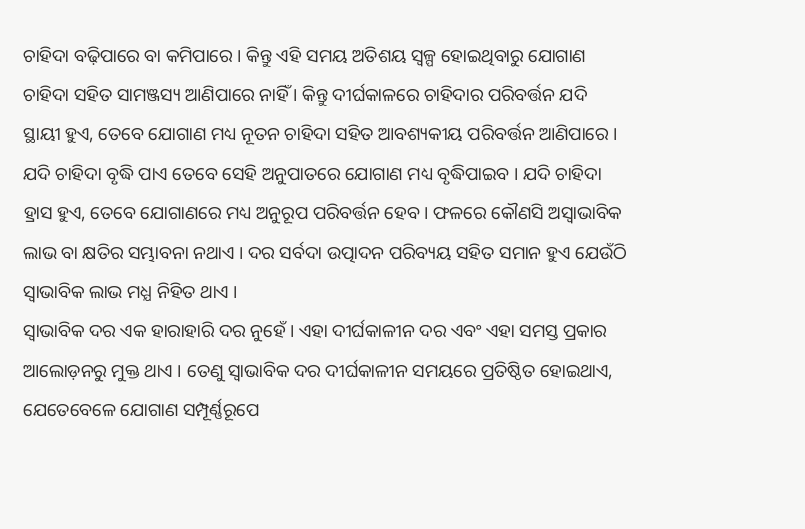ଚାହିଦା ବଢ଼ିପାରେ ବା କମିପାରେ । କିନ୍ତୁ ଏହି ସମୟ ଅତିଶୟ ସ୍ଵଳ୍ପ ହୋଇଥିବାରୁ ଯୋଗାଣ ଚାହିଦା ସହିତ ସାମଞ୍ଜସ୍ୟ ଆଣିପାରେ ନାହିଁ । କିନ୍ତୁ ଦୀର୍ଘକାଳରେ ଚାହିଦାର ପରିବର୍ତ୍ତନ ଯଦି ସ୍ଥାୟୀ ହୁଏ, ତେବେ ଯୋଗାଣ ମଧ୍ୟ ନୂତନ ଚାହିଦା ସହିତ ଆବଶ୍ୟକୀୟ ପରିବର୍ତ୍ତନ ଆଣିପାରେ ।
ଯଦି ଚାହିଦା ବୃଦ୍ଧି ପାଏ ତେବେ ସେହି ଅନୁପାତରେ ଯୋଗାଣ ମଧ୍ୟ ବୃଦ୍ଧିପାଇବ । ଯଦି ଚାହିଦା ହ୍ରାସ ହୁଏ, ତେବେ ଯୋଗାଣରେ ମଧ୍ୟ ଅନୁରୂପ ପରିବର୍ତ୍ତନ ହେବ । ଫଳରେ କୌଣସି ଅସ୍ବାଭାବିକ ଲାଭ ବା କ୍ଷତିର ସମ୍ଭାବନା ନଥାଏ । ଦର ସର୍ବଦା ଉତ୍ପାଦନ ପରିବ୍ୟୟ ସହିତ ସମାନ ହୁଏ ଯେଉଁଠି ସ୍ବାଭାବିକ ଲାଭ ମଧ୍ଯ ନିହିତ ଥାଏ ।
ସ୍ଵାଭାବିକ ଦର ଏକ ହାରାହାରି ଦର ନୁହେଁ । ଏହା ଦୀର୍ଘକାଳୀନ ଦର ଏବଂ ଏହା ସମସ୍ତ ପ୍ରକାର ଆଲୋଡ଼ନରୁ ମୁକ୍ତ ଥାଏ । ତେଣୁ ସ୍ବାଭାବିକ ଦର ଦୀର୍ଘକାଳୀନ ସମୟରେ ପ୍ରତିଷ୍ଠିତ ହୋଇଥାଏ, ଯେତେବେଳେ ଯୋଗାଣ ସମ୍ପୂର୍ଣ୍ଣରୂପେ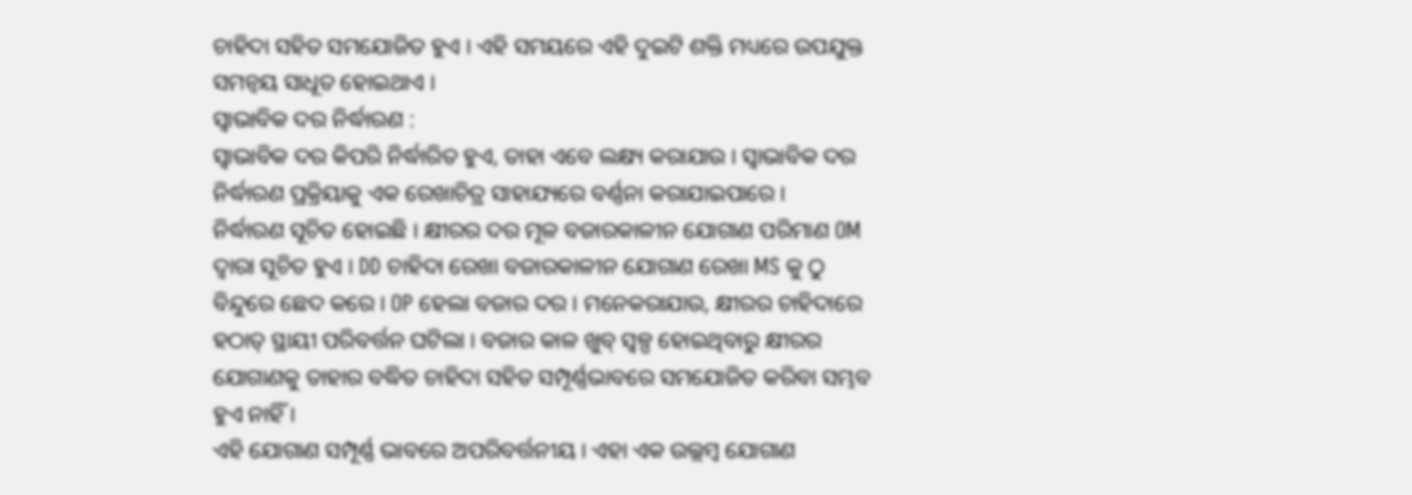ଚାହିଦା ସହିତ ସମଯୋଜିତ ହୁଏ । ଏହି ସମୟରେ ଏହି ଦୁଇଟି ଶକ୍ତି ମଧ୍ୟରେ ଉପଯୁକ୍ତ ସମନ୍ବୟ ସାଧୂତ ହୋଇଥାଏ ।
ସ୍ବାଭାବିକ ଦର ନିର୍ଦ୍ଧାରଣ :
ସ୍ଵାଭାବିକ ଦର କିପରି ନିର୍ଦ୍ଧାରିତ ହୁଏ, ତାହା ଏବେ ଲକ୍ଷ୍ୟ କରାଯାଉ । ସ୍ବାଭାବିକ ଦର ନିର୍ଦ୍ଧାରଣ ପ୍ରକ୍ରିୟାକୁ ଏକ ରେଖାଚିତ୍ର ସାହାଯ୍ୟରେ ବର୍ଣ୍ଣନା କରାଯାଇପାରେ ।
ନିର୍ଦ୍ଧାରଣ ସୂଚିତ ହୋଇଛି । କ୍ଷୀରର ଦର ମୂଳ ବଜାରକାଳୀନ ଯୋଗାଣ ପରିମାଣ OM ଦ୍ଵାରା ସୂଚିତ ହୁଏ । DD ଚାହିଦା ରେଖା ବଜାରକାଳୀନ ଯୋଗାଣ ରେଖା MS କୁ ଠୁ ବିନ୍ଦୁରେ ଛେଦ କରେ । OP ହେଲା ବଜାର ଦର । ମନେକରାଯାଉ, କ୍ଷୀରର ଚାହିଦାରେ ହଠାତ୍ ସ୍ଥାୟୀ ପରିବର୍ତ୍ତନ ଘଟିଲା । ବଜାର କାଳ ଖୁବ୍ ସ୍ଵଳ୍ପ ହୋଇଥିବାରୁ କ୍ଷୀରର ଯୋଗାଣକୁ ତାହାର ବଦ୍ଧିତ ଚାହିଦା ସହିତ ସମ୍ପୂର୍ଣ୍ଣଭାବରେ ସମଯୋଜିତ କରିବା ସମ୍ଭବ ହୁଏ ନାହିଁ ।
ଏହି ଯୋଗାଣ ସମ୍ପୂର୍ଣ୍ଣ ଭାବରେ ଅପରିବର୍ତ୍ତନୀୟ । ଏହା ଏକ ଉଲ୍ଲମ୍ବ ଯୋଗାଣ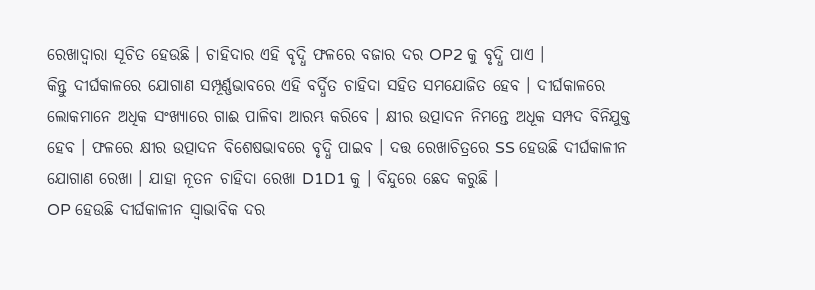ରେଖାଦ୍ୱାରା ସୂଚିତ ହେଉଛି । ଚାହିଦାର ଏହି ବୃଦ୍ଧି ଫଳରେ ବଜାର ଦର OP2 କୁ ବୃଦ୍ଧି ପାଏ ।
କିନ୍ତୁ ଦୀର୍ଘକାଳରେ ଯୋଗାଣ ସମ୍ପୂର୍ଣ୍ଣଭାବରେ ଏହି ବର୍ଦ୍ଧିତ ଚାହିଦା ସହିତ ସମଯୋଜିତ ହେବ । ଦୀର୍ଘକାଳରେ ଲୋକମାନେ ଅଧିକ ସଂଖ୍ୟାରେ ଗାଈ ପାଳିବା ଆରମ୍ଭ କରିବେ । କ୍ଷୀର ଉତ୍ପାଦନ ନିମନ୍ତେ ଅଧୂକ ସମ୍ପଦ ବିନିଯୁକ୍ତ ହେବ । ଫଳରେ କ୍ଷୀର ଉତ୍ପାଦନ ବିଶେଷଭାବରେ ବୃଦ୍ଧି ପାଇବ । ଦତ୍ତ ରେଖାଚିତ୍ରରେ SS ହେଉଛି ଦୀର୍ଘକାଳୀନ ଯୋଗାଣ ରେଖା । ଯାହା ନୂତନ ଚାହିଦା ରେଖା D1D1 କୁ । ବିନ୍ଦୁରେ ଛେଦ କରୁଛି ।
OP ହେଉଛି ଦୀର୍ଘକାଳୀନ ସ୍ଵାଭାବିକ ଦର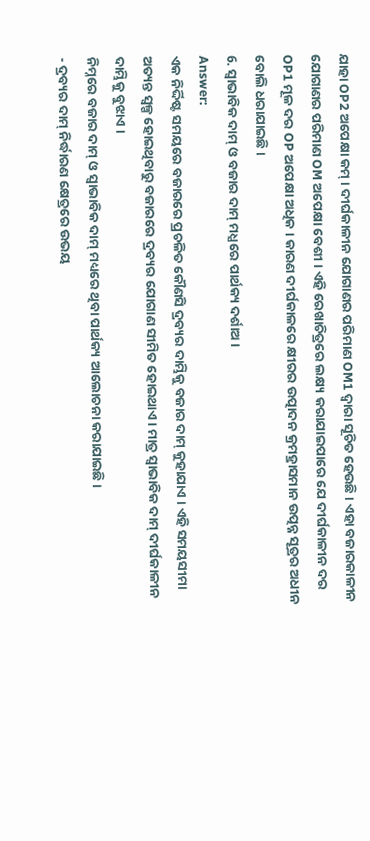ଯାହା OP2 ଅପେକ୍ଷା କମ୍ । ଦୀର୍ଘକାଳୀନ ଯୋଗାଣର ପରିମାଣ OM1 ଦ୍ଵାରା ସୂଚିତ ହେଉଛି । ଏହା ବଜାରକାଳୀନ ଯୋଗାଣର ପରିମାଣ OM ଅପେକ୍ଷା ବେଶୀ । ଏହି ରେଖାଚିତ୍ରରେ ଲକ୍ଷ୍ୟ କରାଯାଇପାରେ ଯେ ଦୀର୍ଘକାଳୀନ ଦର OP1 ମୂଳ ଦର OP ଅପେକ୍ଷା ଅଧିକ । କାରଣ ଦୀର୍ଘକାଳରେ କ୍ଷୀରର ଉତ୍ପାଦନ କ୍ରମହ୍ରାସମାନ ଉତ୍ପନ୍ନ ସୂତ୍ରର ଅଧୀନ ବୋଲି ଧରାଯାଇଛି ।
6. ସ୍ଵାଭାବିକ ଦାମ୍ ଓ ବଜାର ଦାମ୍ ମଧ୍ଯରେ ପାର୍ଥକ୍ୟ ଦର୍ଶାଅ ।
Answer:
ଏକ ନିର୍ଦ୍ଦିଷ୍ଟ ସମୟରେ ବଜାରରେ ପ୍ରଚଳିତ କୌଣସି ଦ୍ରବ୍ୟର ଦାମ୍ଭିକୁ ବଜାର ଦାମ୍ କୁହାଯାଏ । ଏହି ସମୟସୀମା ଅତ୍ୟନ୍ତ ସ୍ଵଳ୍ପ ହୋଇଥିବାରୁ ବଜାରରେ ଦ୍ରବ୍ୟର ଯୋଗାଣ ସୀମିତ ହୋଇଥାଏ । ମାତ୍ର ସ୍ଵାଭାବିକ ଦାମ୍ ଦୀର୍ଘକାଳୀନ ଦାମ୍ଭିକୁ ବୁଝାଏ ।
ନିମ୍ନରେ ବଜାର ଦାମ୍ ଓ ସ୍ଵାଭାବିକ ଦାମ୍ ମଧ୍ୟରେ ଥିବା ପାର୍ଥକ୍ୟ ଆଲୋଚନା କରାଯାଇଛି ।
- ଦ୍ରବ୍ୟର ଦାମ୍ ନିର୍ଦ୍ଧାରଣ କ୍ଷେତ୍ରରେ ଉଭୟ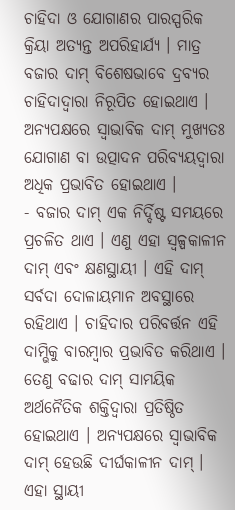ଚାହିଦା ଓ ଯୋଗାଣର ପାରସ୍ପରିକ କ୍ରିୟା ଅତ୍ୟନ୍ତ ଅପରିହାର୍ଯ୍ୟ । ମାତ୍ର ବଜାର ଦାମ୍ ବିଶେଷଭାବେ ଦ୍ରବ୍ୟର ଚାହିଦାଦ୍ୱାରା ନିରୂପିତ ହୋଇଥାଏ । ଅନ୍ୟପକ୍ଷରେ ସ୍ୱାଭାବିକ ଦାମ୍ ମୁଖ୍ୟତଃ ଯୋଗାଣ ବା ଉତ୍ପାଦନ ପରିବ୍ୟୟଦ୍ଵାରା ଅଧିକ ପ୍ରଭାବିତ ହୋଇଥାଏ ।
- ବଜାର ଦାମ୍ ଏକ ନିର୍ଦ୍ଦିଷ୍ଟ ସମୟରେ ପ୍ରଚଳିତ ଥାଏ । ଏଣୁ ଏହା ସ୍ବଳ୍ପକାଳୀନ ଦାମ୍ ଏବଂ କ୍ଷଣସ୍ଥାୟୀ । ଏହି ଦାମ୍ ସର୍ବଦା ଦୋଳାୟମାନ ଅବସ୍ଥାରେ ରହିଥାଏ । ଚାହିଦାର ପରିବର୍ତ୍ତନ ଏହି ଦାମ୍ଭିକୁ ବାରମ୍ବାର ପ୍ରଭାବିତ କରିଥାଏ । ତେଣୁ ବଢାର ଦାମ୍ ସାମୟିକ ଅର୍ଥନୈତିକ ଶକ୍ତିଦ୍ଵାରା ପ୍ରତିଷ୍ଠିତ ହୋଇଥାଏ । ଅନ୍ୟପକ୍ଷରେ ସ୍ଵାଭାବିକ ଦାମ୍ ହେଉଛି ଦୀର୍ଘକାଳୀନ ଦାମ୍ । ଏହା ସ୍ଥାୟୀ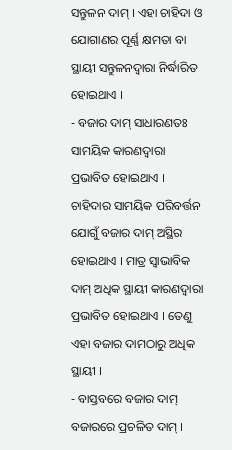ସନ୍ତୁଳନ ଦାମ୍ । ଏହା ଚାହିଦା ଓ ଯୋଗାଣର ପୂର୍ଣ୍ଣ କ୍ଷମତା ବା ସ୍ଥାୟୀ ସନ୍ତୁଳନଦ୍ୱାରା ନିର୍ଦ୍ଧାରିତ ହୋଇଥାଏ ।
- ବଜାର ଦାମ୍ ସାଧାରଣତଃ ସାମୟିକ କାରଣଦ୍ବାରା ପ୍ରଭାବିତ ହୋଇଥାଏ । ଚାହିଦାର ସାମୟିକ ପରିବର୍ତ୍ତନ ଯୋଗୁଁ ବଜାର ଦାମ୍ ଅସ୍ଥିର ହୋଇଥାଏ । ମାତ୍ର ସ୍ଵାଭାବିକ ଦାମ୍ ଅଧିକ ସ୍ଥାୟୀ କାରଣଦ୍ୱାରା ପ୍ରଭାବିତ ହୋଇଥାଏ । ତେଣୁ ଏହା ବଜାର ଦାମଠାରୁ ଅଧିକ ସ୍ଥାୟୀ ।
- ବାସ୍ତବରେ ବଜାର ଦାମ୍ ବଜାରରେ ପ୍ରଚଳିତ ଦାମ୍ ।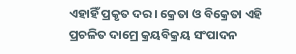ଏହାହିଁ ପ୍ରକୃତ ଦର । କ୍ରେତା ଓ ବିକ୍ରେତା ଏହି ପ୍ରଚଳିତ ଦାମ୍ରେ କ୍ରୟବିକ୍ରୟ ସଂପାଦନ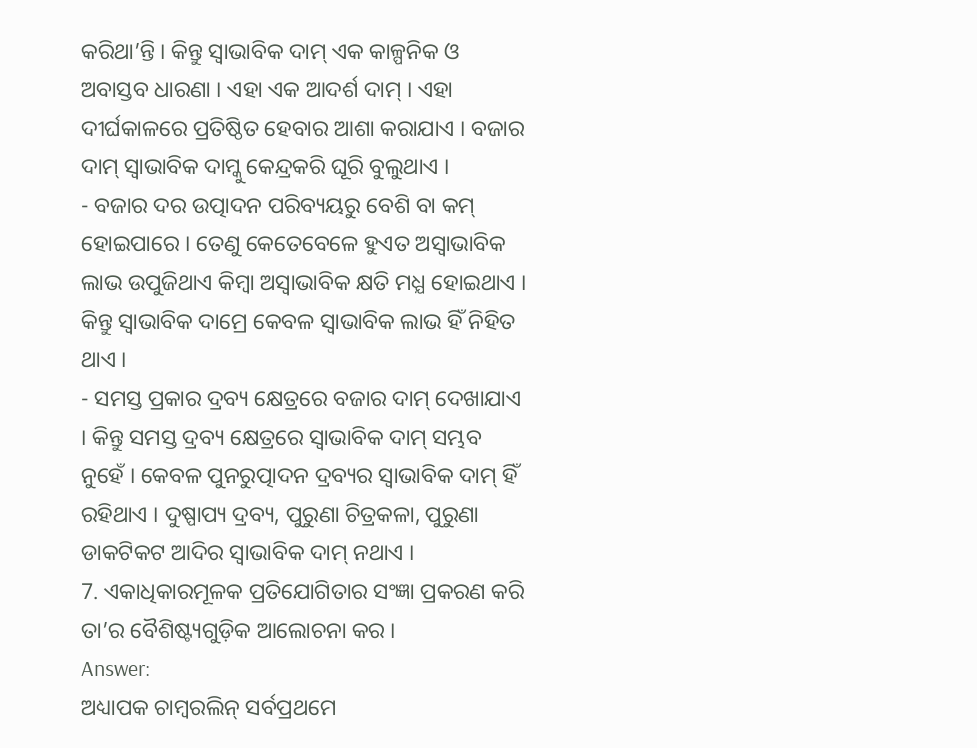କରିଥା’ନ୍ତି । କିନ୍ତୁ ସ୍ବାଭାବିକ ଦାମ୍ ଏକ କାଳ୍ପନିକ ଓ ଅବାସ୍ତବ ଧାରଣା । ଏହା ଏକ ଆଦର୍ଶ ଦାମ୍ । ଏହା ଦୀର୍ଘକାଳରେ ପ୍ରତିଷ୍ଠିତ ହେବାର ଆଶା କରାଯାଏ । ବଜାର ଦାମ୍ ସ୍ବାଭାବିକ ଦାମ୍କୁ କେନ୍ଦ୍ରକରି ଘୂରି ବୁଲୁଥାଏ ।
- ବଜାର ଦର ଉତ୍ପାଦନ ପରିବ୍ୟୟରୁ ବେଶି ବା କମ୍ ହୋଇପାରେ । ତେଣୁ କେତେବେଳେ ହୁଏତ ଅସ୍ଵାଭାବିକ ଲାଭ ଉପୁଜିଥାଏ କିମ୍ବା ଅସ୍ଵାଭାବିକ କ୍ଷତି ମଧ୍ଯ ହୋଇଥାଏ । କିନ୍ତୁ ସ୍ବାଭାବିକ ଦାମ୍ରେ କେବଳ ସ୍ଵାଭାବିକ ଲାଭ ହିଁ ନିହିତ ଥାଏ ।
- ସମସ୍ତ ପ୍ରକାର ଦ୍ରବ୍ୟ କ୍ଷେତ୍ରରେ ବଜାର ଦାମ୍ ଦେଖାଯାଏ । କିନ୍ତୁ ସମସ୍ତ ଦ୍ରବ୍ୟ କ୍ଷେତ୍ରରେ ସ୍ଵାଭାବିକ ଦାମ୍ ସମ୍ଭବ ନୁହେଁ । କେବଳ ପୁନରୁତ୍ପାଦନ ଦ୍ରବ୍ୟର ସ୍ବାଭାବିକ ଦାମ୍ ହିଁ ରହିଥାଏ । ଦୁଷ୍ପାପ୍ୟ ଦ୍ରବ୍ୟ, ପୁରୁଣା ଚିତ୍ରକଳା, ପୁରୁଣା ଡାକଟିକଟ ଆଦିର ସ୍ଵାଭାବିକ ଦାମ୍ ନଥାଏ ।
7. ଏକାଧିକାରମୂଳକ ପ୍ରତିଯୋଗିତାର ସଂଜ୍ଞା ପ୍ରକରଣ କରି ତା’ର ବୈଶିଷ୍ଟ୍ୟଗୁଡ଼ିକ ଆଲୋଚନା କର ।
Answer:
ଅଧ୍ୟାପକ ଚାମ୍ବରଲିନ୍ ସର୍ବପ୍ରଥମେ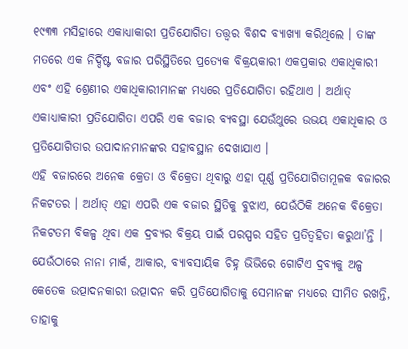୧୯୩୩ ମସିହାରେ ଏକାଧ୍ୟାକାରୀ ପ୍ରତିଯୋଗିତା ତତ୍ତ୍ଵର ବିଶଦ ବ୍ୟାଖ୍ୟା କରିଥିଲେ । ତାଙ୍କ ମତରେ ଏକ ନିର୍ଦ୍ଦିଷ୍ଟ ବଜାର ପରିସ୍ଥିତିରେ ପ୍ରତ୍ୟେକ ବିକ୍ରୟକାରୀ ଏକପ୍ରକାର ଏକାଧିକାରୀ ଏବଂ ଏହି ଶ୍ରେଣୀର ଏକାଧିକାରୀମାନଙ୍କ ମଧ୍ୟରେ ପ୍ରତିଯୋଗିତା ରହିଥାଏ । ଅର୍ଥାତ୍ ଏକାଧ୍ୟାକାରୀ ପ୍ରତିଯୋଗିତା ଏପରି ଏକ ବଜାର ବ୍ୟବସ୍ଥା ଯେଉଁଥୁରେ ଉଭୟ ଏକାଧିକାର ଓ ପ୍ରତିଯୋଗିତାର ଉପାଦାନମାନଙ୍କର ସହାବସ୍ଥାନ ଦେଖାଯାଏ ।
ଏହି ବଜାରରେ ଅନେକ କ୍ରେତା ଓ ବିକ୍ରେତା ଥିବାରୁ ଏହା ପୂର୍ଣ୍ଣ ପ୍ରତିଯୋଗିତାମୂଳକ ବଜାରର ନିକଟତର । ଅର୍ଥାତ୍ ଏହା ଏପରି ଏକ ବଜାର ସ୍ଥିତିକୁ ବୁଝାଏ, ଯେଉଁଠିକି ଅନେକ ବିକ୍ରେତା ନିକଟତମ ବିକଳ୍ପ ଥିବା ଏକ ଦ୍ରବ୍ୟର ବିକ୍ରୟ ପାଇଁ ପରସ୍ପର ସହିତ ପ୍ରତିତ୍ୱହିତା କରୁଥା’ନ୍ତି ।
ଯେଉଁଠାରେ ନାନା ମାର୍କ, ଆକାର, ବ୍ୟାବସାୟିକ ଚିହ୍ନ ଭିଭିରେ ଗୋଟିଏ ଦ୍ରବ୍ୟକୁ ଅଳ୍ପ କେତେକ ଉତ୍ପାଦନକାରୀ ଉତ୍ପାଦନ କରି ପ୍ରତିଯୋଗିତାକୁ ସେମାନଙ୍କ ମଧ୍ୟରେ ସୀମିତ ରଖନ୍ତି, ତାହାକୁ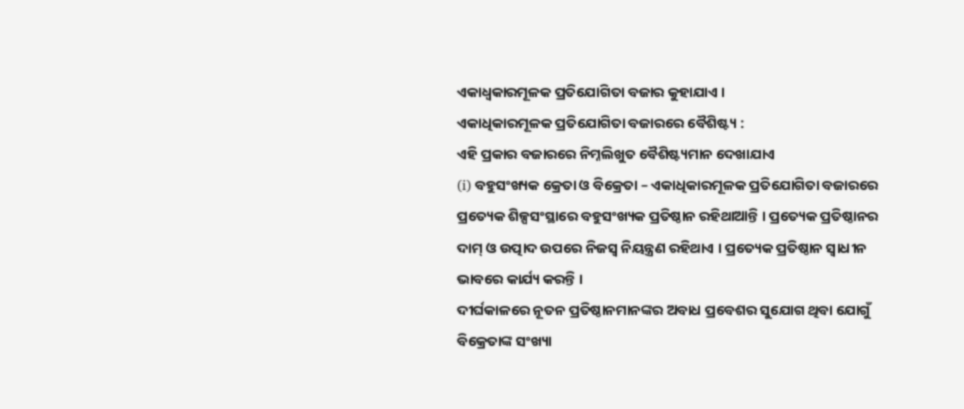ଏକାଧ୍ୱକାରମୂଳକ ପ୍ରତିଯୋଗିତା ବଜାର କୁହାଯାଏ ।
ଏକାଧିକାରମୂଳକ ପ୍ରତିଯୋଗିତା ବଜାରରେ ବୈଶିଷ୍ଟ୍ୟ :
ଏହି ପ୍ରକାର ବଜାରରେ ନିମ୍ନଲିଖୁତ ବୈଶିଷ୍ଟ୍ୟମାନ ଦେଖାଯାଏ
(i) ବହୁସଂଖ୍ୟକ କ୍ରେତା ଓ ବିକ୍ରେତା – ଏକାଧିକାରମୂଳକ ପ୍ରତିଯୋଗିତା ବଜାରରେ ପ୍ରତ୍ୟେକ ଶିଳ୍ପସଂସ୍ଥାରେ ବହୁସଂଖ୍ୟକ ପ୍ରତିଷ୍ଠାନ ରହିଥାଆନ୍ତି । ପ୍ରତ୍ୟେକ ପ୍ରତିଷ୍ଠାନର ଦାମ୍ ଓ ଉତ୍ପାଦ ଉପରେ ନିଜସ୍ଵ ନିୟନ୍ତ୍ରଣ ରହିଥାଏ । ପ୍ରତ୍ୟେକ ପ୍ରତିଷ୍ଠାନ ସ୍ବାଧୀନ ଭାବରେ କାର୍ଯ୍ୟ କରନ୍ତି ।
ଦୀର୍ଘକାଳରେ ନୂତନ ପ୍ରତିଷ୍ଠାନମାନଙ୍କର ଅବାଧ ପ୍ରବେଶର ସୁଯୋଗ ଥିବା ଯୋଗୁଁ ବିକ୍ରେତାଙ୍କ ସଂଖ୍ୟା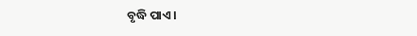ବୃଦ୍ଧି ପାଏ ।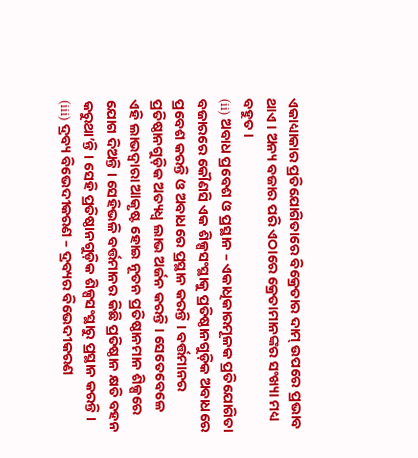ଏକାଧ୍ୟାକାର ପ୍ରତିଯୋଗିତାରେ ବିକ୍ରେତାର ଦାମ୍ ଉପରେ ପ୍ରଭାବ ଥାଏ । ଅନ୍ୟ ବଜାର ପରି ଏଠାରେ କ୍ରେତାମାନଙ୍କର ସଂଖ୍ୟା ମଧ୍ୟ ବହୁତ ।
(ii) ଅବାଧ ପ୍ରବେଶ ଓ ପ୍ରସ୍ଥାନ – ଏକାଧିକାରମୂଳକ ପ୍ରତିଯୋଗିତା ବଜାରରେ କୌଣସି ଏକ ଶିଳ୍ପସଂସ୍ଥାକୁ ପ୍ରତିଷ୍ଠାନଗୁଡ଼ିକ ଅବାଧରେ ପ୍ରବେଶ କରନ୍ତି ଓ ଅବାଧରେ ପ୍ରସ୍ଥାନ କରନ୍ତି । ବର୍ତ୍ତମାନର ପ୍ରତିଷ୍ଠାନଗୁଡ଼ିକ ଅତ୍ୟଧ୍ଵ ଲାଭ ଅର୍ଜନ କରନ୍ତି । ସେତେବେଳେ ଏହି ଲାଭଦ୍ବାରା ଆକୃଷ୍ଟ ହୋଇ ନୂତନ ପ୍ରତିଷ୍ଠାନମାନ ଶିଳ୍ପରେ ଯୋଗ ଦିଅନ୍ତି । ସେହିଭଳି ବର୍ତ୍ତମାନର କିଛି ପ୍ରତିଷ୍ଠାନ କ୍ଷତି ବହନ କରୁଥା’ନ୍ତି । ସେହି ପ୍ରତିଷ୍ଠାନଗୁଡ଼ିକ ଶିଳ୍ପସଂସ୍ଥାରୁ ପ୍ରସ୍ଥାନ କରନ୍ତି ।
(iii) ଦ୍ରବ୍ୟ ବିଭେଦୀକରଣ – ଦ୍ରବ୍ୟର ବିଭେଦୀକରଣ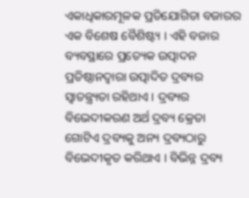ଏକାଧିକାରମୂଳକ ପ୍ରତିଯୋଗିତା ବଜାରର ଏକ ବିଶେଷ ବୈଶିଷ୍ଟ୍ୟ । ଏହି ବଜାର ବ୍ୟବସ୍ଥାରେ ପ୍ରତ୍ୟେକ ଉତ୍ପାଦନ ପ୍ରତିଷ୍ଠାନଦ୍ବାରା ଉତ୍ପାଦିତ ଦ୍ରବ୍ୟର ସ୍ଵାତନ୍ତ୍ର୍ୟତା ରହିଥାଏ । ଦ୍ରବ୍ୟର ବିଭେଦୀକରଣ ଅର୍ଥ ଦ୍ରବ୍ୟ କ୍ରେତା ଗୋଟିଏ ଦ୍ରବ୍ୟକୁ ଅନ୍ୟ ଦ୍ରବ୍ୟଠାରୁ ବିଭେଦୀକୃତ କରିଥାଏ । ବିଭିନ୍ନ ଦ୍ରବ୍ୟ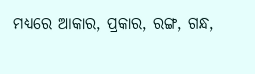ମଧ୍ୟରେ ଆକାର, ପ୍ରକାର, ରଙ୍ଗ, ଗନ୍ଧ,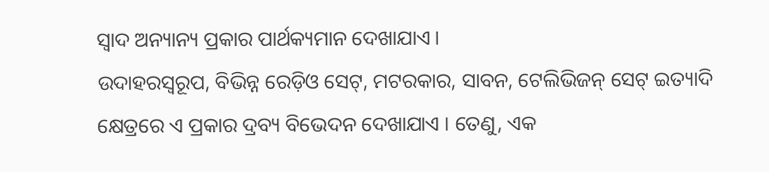ସ୍ଵାଦ ଅନ୍ୟାନ୍ୟ ପ୍ରକାର ପାର୍ଥକ୍ୟମାନ ଦେଖାଯାଏ ।
ଉଦାହରସ୍ୱରୂପ, ବିଭିନ୍ନ ରେଡ଼ିଓ ସେଟ୍, ମଟରକାର, ସାବନ, ଟେଲିଭିଜନ୍ ସେଟ୍ ଇତ୍ୟାଦି କ୍ଷେତ୍ରରେ ଏ ପ୍ରକାର ଦ୍ରବ୍ୟ ବିଭେଦନ ଦେଖାଯାଏ । ତେଣୁ, ଏକ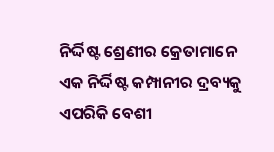ନିର୍ଦ୍ଦିଷ୍ଟ ଶ୍ରେଣୀର କ୍ରେତାମାନେ ଏକ ନିର୍ଦ୍ଦିଷ୍ଟ କମ୍ପାନୀର ଦ୍ରବ୍ୟକୁ ଏପରିକି ବେଶୀ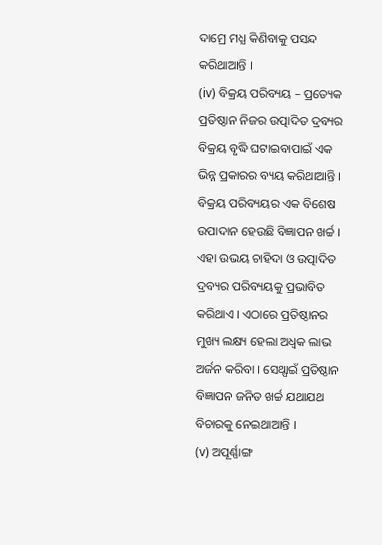ଦାମ୍ରେ ମଧ୍ଯ କିଣିବାକୁ ପସନ୍ଦ କରିଥାଆନ୍ତି ।
(iv) ବିକ୍ରୟ ପରିବ୍ୟୟ – ପ୍ରତ୍ୟେକ ପ୍ରତିଷ୍ଠାନ ନିଜର ଉତ୍ପାଦିତ ଦ୍ରବ୍ୟର ବିକ୍ରୟ ବୃଦ୍ଧି ଘଟାଇବାପାଇଁ ଏକ ଭିନ୍ନ ପ୍ରକାରର ବ୍ୟୟ କରିଥାଆନ୍ତି । ବିକ୍ରୟ ପରିବ୍ୟୟର ଏକ ବିଶେଷ ଉପାଦାନ ହେଉଛି ବିଜ୍ଞାପନ ଖର୍ଚ୍ଚ । ଏହା ଉଭୟ ଚାହିଦା ଓ ଉତ୍ପାଦିତ ଦ୍ରବ୍ୟର ପରିବ୍ୟୟକୁ ପ୍ରଭାବିତ କରିଥାଏ । ଏଠାରେ ପ୍ରତିଷ୍ଠାନର ମୁଖ୍ୟ ଲକ୍ଷ୍ୟ ହେଲା ଅଧ୍ବକ ଲାଭ ଅର୍ଜନ କରିବା । ସେଥ୍ପାଇଁ ପ୍ରତିଷ୍ଠାନ ବିଜ୍ଞାପନ ଜନିତ ଖର୍ଚ୍ଚ ଯଥାଯଥ ବିଚାରକୁ ନେଇଥାଆନ୍ତି ।
(v) ଅପୂର୍ଣ୍ଣାଙ୍ଗ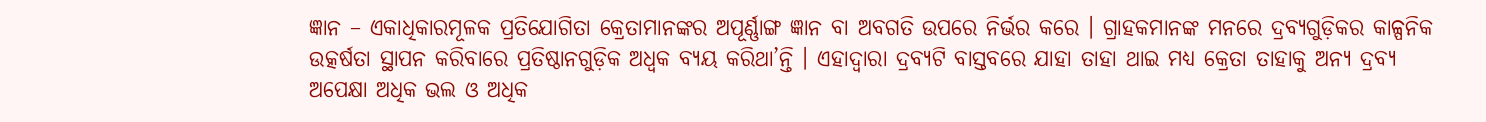ଜ୍ଞାନ – ଏକାଧିକାରମୂଳକ ପ୍ରତିଯୋଗିତା କ୍ରେତାମାନଙ୍କର ଅପୂର୍ଣ୍ଣାଙ୍ଗ ଜ୍ଞାନ ବା ଅବଗତି ଉପରେ ନିର୍ଭର କରେ । ଗ୍ରାହକମାନଙ୍କ ମନରେ ଦ୍ରବ୍ୟଗୁଡ଼ିକର କାଳ୍ପନିକ ଉତ୍କର୍ଷତା ସ୍ଥାପନ କରିବାରେ ପ୍ରତିଷ୍ଠାନଗୁଡ଼ିକ ଅଧ୍ବକ ବ୍ୟୟ କରିଥା’ନ୍ତି । ଏହାଦ୍ଵାରା ଦ୍ରବ୍ୟଟି ବାସ୍ତବରେ ଯାହା ତାହା ଥାଇ ମଧ୍ୟ କ୍ରେତା ତାହାକୁ ଅନ୍ୟ ଦ୍ରବ୍ୟ ଅପେକ୍ଷା ଅଧିକ ଭଲ ଓ ଅଧିକ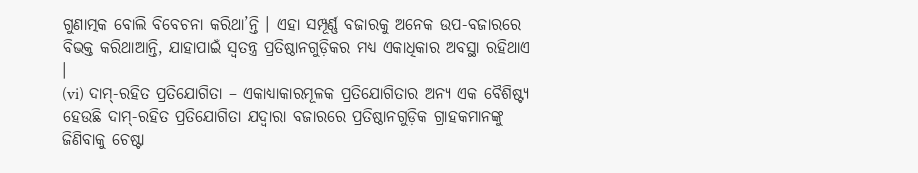ଗୁଣାତ୍ମକ ବୋଲି ବିବେଚନା କରିଥା’ନ୍ତି । ଏହା ସମ୍ପୂର୍ଣ୍ଣ ବଜାରକୁ ଅନେକ ଉପ-ବଜାରରେ ବିଭକ୍ତ କରିଥାଆନ୍ତି, ଯାହାପାଇଁ ସ୍ବତନ୍ତ୍ର ପ୍ରତିଷ୍ଠାନଗୁଡ଼ିକର ମଧ୍ୟ ଏକାଧିକାର ଅବସ୍ଥା ରହିଥାଏ ।
(vi) ଦାମ୍-ରହିତ ପ୍ରତିଯୋଗିତା – ଏକାଧ୍ୟାକାରମୂଳକ ପ୍ରତିଯୋଗିତାର ଅନ୍ୟ ଏକ ବୈଶିଷ୍ଟ୍ୟ ହେଉଛି ଦାମ୍-ରହିତ ପ୍ରତିଯୋଗିତା ଯଦ୍ବାରା ବଜାରରେ ପ୍ରତିଷ୍ଠାନଗୁଡ଼ିକ ଗ୍ରାହକମାନଙ୍କୁ ଜିଣିବାକୁ ଚେଷ୍ଟା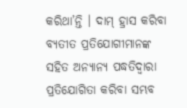କରିଥା’ନ୍ତି । ଦାମ୍ ହ୍ରାସ କରିବା ବ୍ୟତୀତ ପ୍ରତିଯୋଗୀମାନଙ୍କ ସହିତ ଅନ୍ୟାନ୍ୟ ପଦ୍ଧତିଦ୍ୱାରା ପ୍ରତିଯୋଗିତା କରିବା ସମ୍ଭବ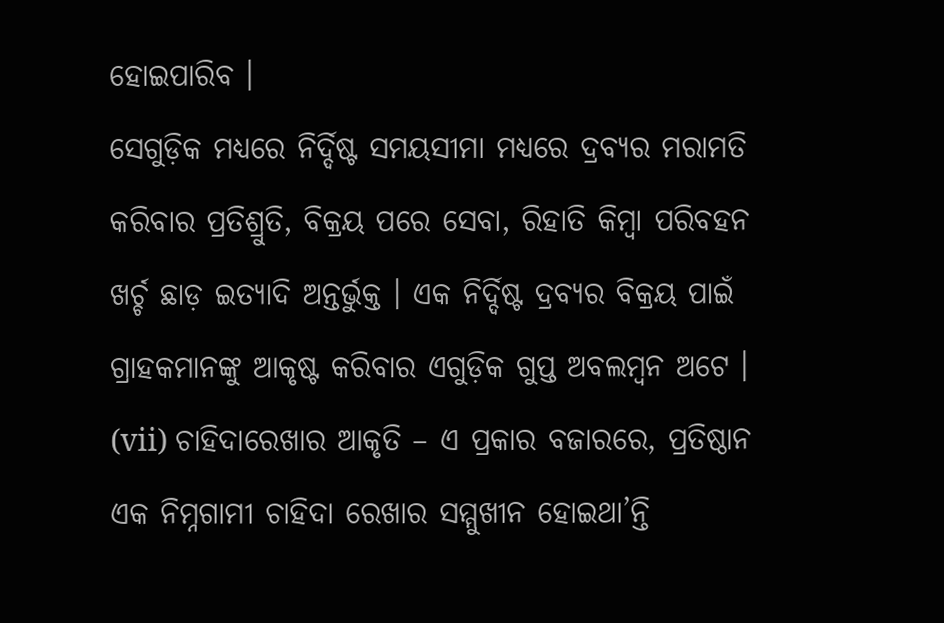ହୋଇପାରିବ ।
ସେଗୁଡ଼ିକ ମଧ୍ୟରେ ନିର୍ଦ୍ଦିଷ୍ଟ ସମୟସୀମା ମଧ୍ୟରେ ଦ୍ରବ୍ୟର ମରାମତି କରିବାର ପ୍ରତିଶ୍ରୁତି, ବିକ୍ରୟ ପରେ ସେବା, ରିହାତି କିମ୍ବା ପରିବହନ ଖର୍ଚ୍ଚ ଛାଡ଼ ଇତ୍ୟାଦି ଅନ୍ତର୍ଭୁକ୍ତ । ଏକ ନିର୍ଦ୍ଦିଷ୍ଟ ଦ୍ରବ୍ୟର ବିକ୍ରୟ ପାଇଁ ଗ୍ରାହକମାନଙ୍କୁ ଆକୃଷ୍ଟ କରିବାର ଏଗୁଡ଼ିକ ଗୁପ୍ତ ଅବଲମ୍ବନ ଅଟେ ।
(vii) ଚାହିଦାରେଖାର ଆକୃତି – ଏ ପ୍ରକାର ବଜାରରେ, ପ୍ରତିଷ୍ଠାନ ଏକ ନିମ୍ନଗାମୀ ଚାହିଦା ରେଖାର ସମ୍ମୁଖୀନ ହୋଇଥା’ନ୍ତି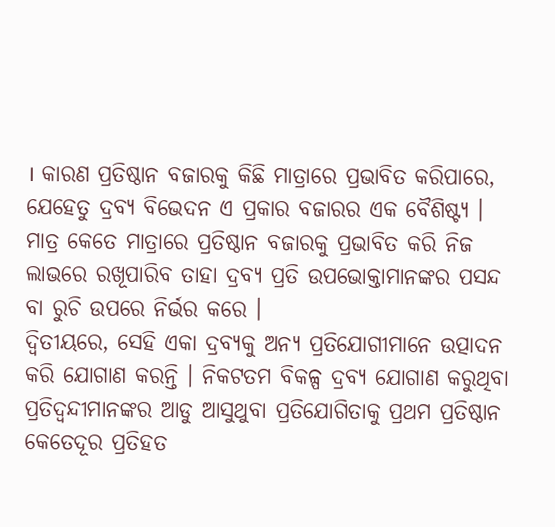। କାରଣ ପ୍ରତିଷ୍ଠାନ ବଜାରକୁ କିଛି ମାତ୍ରାରେ ପ୍ରଭାବିତ କରିପାରେ, ଯେହେତୁ ଦ୍ରବ୍ୟ ବିଭେଦନ ଏ ପ୍ରକାର ବଜାରର ଏକ ବୈଶିଷ୍ଟ୍ୟ । ମାତ୍ର କେତେ ମାତ୍ରାରେ ପ୍ରତିଷ୍ଠାନ ବଜାରକୁ ପ୍ରଭାବିତ କରି ନିଜ ଲାଭରେ ରଖୂପାରିବ ତାହା ଦ୍ରବ୍ୟ ପ୍ରତି ଉପଭୋକ୍ତାମାନଙ୍କର ପସନ୍ଦ ବା ରୁଚି ଉପରେ ନିର୍ଭର କରେ ।
ଦ୍ଵିତୀୟରେ, ସେହି ଏକା ଦ୍ରବ୍ୟକୁ ଅନ୍ୟ ପ୍ରତିଯୋଗୀମାନେ ଉତ୍ପାଦନ କରି ଯୋଗାଣ କରନ୍ତି । ନିକଟତମ ବିକଳ୍ପ ଦ୍ରବ୍ୟ ଯୋଗାଣ କରୁଥିବା ପ୍ରତିଦ୍ବନ୍ଦୀମାନଙ୍କର ଆଡୁ ଆସୁଥୁବା ପ୍ରତିଯୋଗିତାକୁ ପ୍ରଥମ ପ୍ରତିଷ୍ଠାନ କେତେଦୂର ପ୍ରତିହତ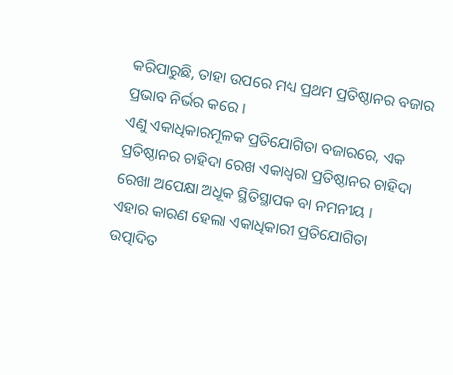କରିପାରୁଛି, ତାହା ଉପରେ ମଧ୍ୟ ପ୍ରଥମ ପ୍ରତିଷ୍ଠାନର ବଜାର ପ୍ରଭାବ ନିର୍ଭର କରେ ।
ଏଣୁ ଏକାଧିକାରମୂଳକ ପ୍ରତିଯୋଗିତା ବଜାରରେ, ଏକ ପ୍ରତିଷ୍ଠାନର ଚାହିଦା ରେଖ ଏକାଧ୍ଵରା ପ୍ରତିଷ୍ଠାନର ଚାହିଦା ରେଖା ଅପେକ୍ଷା ଅଧୂକ ସ୍ଥିତିସ୍ଥାପକ ବା ନମନୀୟ ।
ଏହାର କାରଣ ହେଲା ଏକାଧିକାରୀ ପ୍ରତିଯୋଗିତା ଉତ୍ପାଦିତ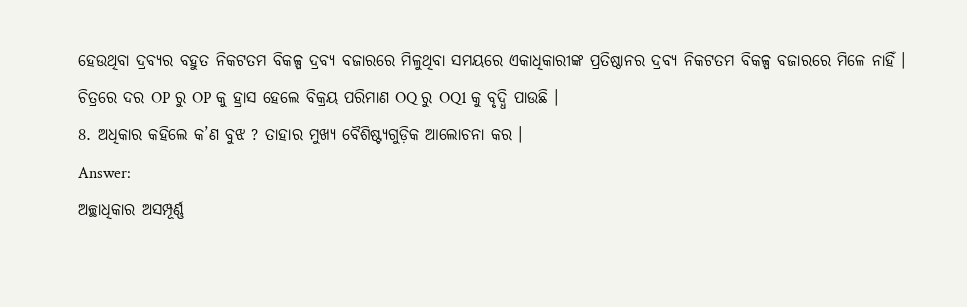ହେଉଥିବା ଦ୍ରବ୍ୟର ବହୁତ ନିକଟତମ ବିକଳ୍ପ ଦ୍ରବ୍ୟ ବଜାରରେ ମିଳୁଥିବା ସମୟରେ ଏକାଧିକାରୀଙ୍କ ପ୍ରତିଷ୍ଠାନର ଦ୍ରବ୍ୟ ନିକଟତମ ବିକଳ୍ପ ବଜାରରେ ମିଳେ ନାହିଁ ।
ଚିତ୍ରରେ ଦର OP ରୁ OP କୁ ହ୍ରାସ ହେଲେ ବିକ୍ରୟ ପରିମାଣ OQ ରୁ OQ1 କୁ ବୃଦ୍ଧି ପାଉଛି ।
8. ଅଧିକାର କହିଲେ କ’ଣ ବୁଝ ? ତାହାର ମୁଖ୍ୟ ବୈଶିଷ୍ଟ୍ୟଗୁଡ଼ିକ ଆଲୋଚନା କର ।
Answer:
ଅଚ୍ଛାଧିକାର ଅସମ୍ପୂର୍ଣ୍ଣ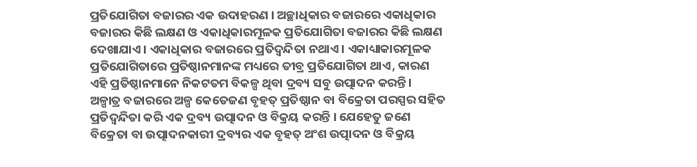ପ୍ରତିଯୋଗିତା ବଜାରର ଏକ ଉଦାହରଣ । ଅଚ୍ଛାଧିକାର ବଜାରରେ ଏକାଧିକାର ବଜାରର କିଛି ଲକ୍ଷଣ ଓ ଏକାଧିକାରମୂଳକ ପ୍ରତିଯୋଗିତା ବଜାରର କିଛି ଲକ୍ଷଣ ଦେଖାଯାଏ । ଏକାଧିକାର ବଜାରରେ ପ୍ରତିଦ୍ବନ୍ଦିତା ନଥାଏ । ଏକାଧ୍ୟାକାରମୂଳକ ପ୍ରତିଯୋଗିତାରେ ପ୍ରତିଷ୍ଠାନମାନଙ୍କ ମଧ୍ୟରେ ତୀବ୍ର ପ୍ରତିଯୋଗିତା ଥାଏ, କାରଣ ଏହି ପ୍ରତିଷ୍ଠାନମାନେ ନିକଟତମ ବିକଳ୍ପ ଥିବା ଦ୍ରବ୍ୟ ସବୁ ଉତ୍ପାଦନ କରନ୍ତି ।
ଅଳ୍ପାତ୍ର ବଜାରରେ ଅଳ୍ପ କେତେଜଣ ବୃହତ୍ ପ୍ରତିଷ୍ଠାନ ବା ବିକ୍ରେତା ପରସ୍ପର ସହିତ ପ୍ରତିଦ୍ବନ୍ଦିତା କରି ଏକ ଦ୍ରବ୍ୟ ଉତ୍ପାଦନ ଓ ବିକ୍ରୟ କରନ୍ତି । ଯେହେତୁ ଜଣେ ବିକ୍ରେତା ବା ଉତ୍ପାଦନକାରୀ ଦ୍ରବ୍ୟର ଏକ ବୃହତ୍ ଅଂଶ ଉତ୍ପାଦନ ଓ ବିକ୍ରୟ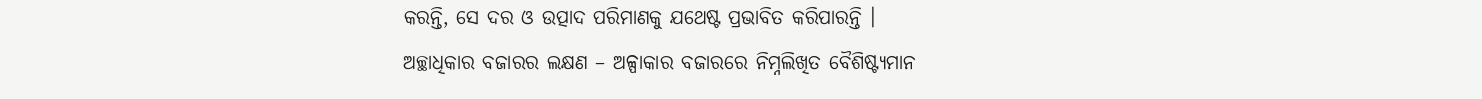କରନ୍ତି, ସେ ଦର ଓ ଉତ୍ପାଦ ପରିମାଣକୁ ଯଥେଷ୍ଟ ପ୍ରଭାବିତ କରିପାରନ୍ତି ।
ଅଚ୍ଛାଧିକାର ବଜାରର ଲକ୍ଷଣ – ଅଳ୍ପାକାର ବଜାରରେ ନିମ୍ନଲିଖିତ ବୈଶିଷ୍ଟ୍ୟମାନ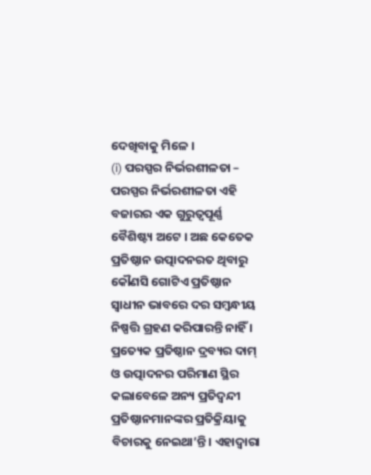ଦେଖିବାକୁ ମିଳେ ।
(i) ପରସ୍ପର ନିର୍ଭରଶୀଳତା – ପରସ୍ପର ନିର୍ଭରଶୀଳତା ଏହି ବଜାରର ଏକ ଗୁରୁତ୍ଵପୂର୍ଣ୍ଣ ବୈଶିଷ୍ଟ୍ୟ ଅଟେ । ଅଛ କେତେକ ପ୍ରତିଷ୍ଠାନ ଉତ୍ପାଦନରତ ଥିବାରୁ କୌଣସି ଗୋଟିଏ ପ୍ରତିଷ୍ଠାନ ସ୍ଵାଧୀନ ଭାବରେ ଦର ସମ୍ବନ୍ଧୀୟ ନିଷ୍ପତ୍ତି ଗ୍ରହଣ କରିପାରନ୍ତି ନାହିଁ ।
ପ୍ରତ୍ୟେକ ପ୍ରତିଷ୍ଠାନ ଦ୍ରବ୍ୟର ଦାମ୍ ଓ ଉତ୍ପାଦନର ପରିମାଣ ସ୍ଥିର କଲାବେଳେ ଅନ୍ୟ ପ୍ରତିଦ୍ବନ୍ଦୀ ପ୍ରତିଷ୍ଠାନମାନଙ୍କର ପ୍ରତିକ୍ରିୟାକୁ ବିଚାରକୁ ନେଇଥା’ନ୍ତି । ଏହାଦ୍ୱାରା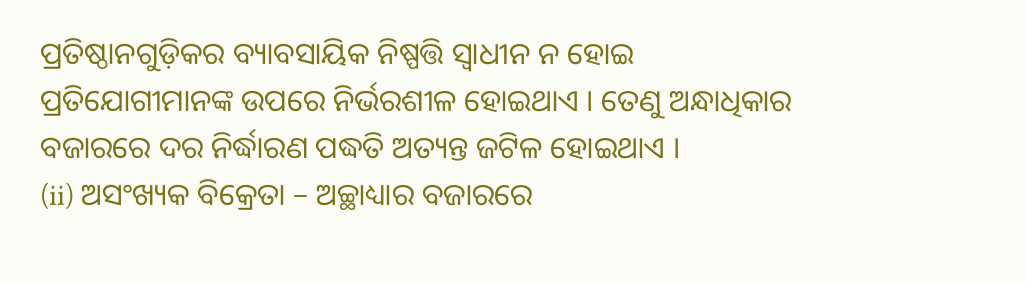ପ୍ରତିଷ୍ଠାନଗୁଡ଼ିକର ବ୍ୟାବସାୟିକ ନିଷ୍ପତ୍ତି ସ୍ଵାଧୀନ ନ ହୋଇ ପ୍ରତିଯୋଗୀମାନଙ୍କ ଉପରେ ନିର୍ଭରଶୀଳ ହୋଇଥାଏ । ତେଣୁ ଅନ୍ଧାଧିକାର ବଜାରରେ ଦର ନିର୍ଦ୍ଧାରଣ ପଦ୍ଧତି ଅତ୍ୟନ୍ତ ଜଟିଳ ହୋଇଥାଏ ।
(ii) ଅସଂଖ୍ୟକ ବିକ୍ରେତା – ଅଚ୍ଛାଧ୍ୟାର ବଜାରରେ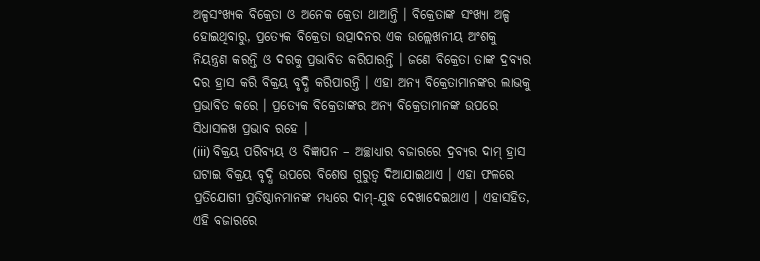ଅଳ୍ପସଂଖ୍ୟକ ବିକ୍ରେତା ଓ ଅନେକ କ୍ରେତା ଥାଆନ୍ତି । ବିକ୍ରେତାଙ୍କ ସଂଖ୍ୟା ଅଳ୍ପ ହୋଇଥିବାରୁ, ପ୍ରତ୍ୟେକ ବିକ୍ରେତା ଉତ୍ପାଦନର ଏକ ଉଲ୍ଲେଖନୀୟ ଅଂଶକୁ ନିୟନ୍ତ୍ରଣ କରନ୍ତି ଓ ଦରକୁ ପ୍ରଭାବିତ କରିପାରନ୍ତି । ଜଣେ ବିକ୍ରେତା ତାଙ୍କ ଦ୍ରବ୍ୟର ଦର ହ୍ରାସ କରି ବିକ୍ରୟ ବୃଦ୍ଧି କରିପାରନ୍ତି । ଏହା ଅନ୍ୟ ବିକ୍ରେତାମାନଙ୍କର ଲାଭକୁ ପ୍ରଭାବିତ କରେ । ପ୍ରତ୍ୟେକ ବିକ୍ରେତାଙ୍କର ଅନ୍ୟ ବିକ୍ରେତାମାନଙ୍କ ଉପରେ ସିଧାସଳଖ ପ୍ରଭାବ ରହେ ।
(iii) ବିକ୍ରୟ ପରିବ୍ୟୟ ଓ ବିଜ୍ଞାପନ – ଅଚ୍ଛାଧ୍ୟାର ବଜାରରେ ଦ୍ରବ୍ୟର ଦାମ୍ ହ୍ରାସ ଘଟାଇ ବିକ୍ରୟ ବୃଦ୍ଧି ଉପରେ ବିଶେଷ ଗୁରୁତ୍ଵ ଦିଆଯାଇଥାଏ । ଏହା ଫଳରେ ପ୍ରତିଯୋଗୀ ପ୍ରତିଷ୍ଠାନମାନଙ୍କ ମଧ୍ୟରେ ଦାମ୍-ଯୁଦ୍ଧ ଦେଖାଦେଇଥାଏ । ଏହାସହିତ, ଏହି ବଜାରରେ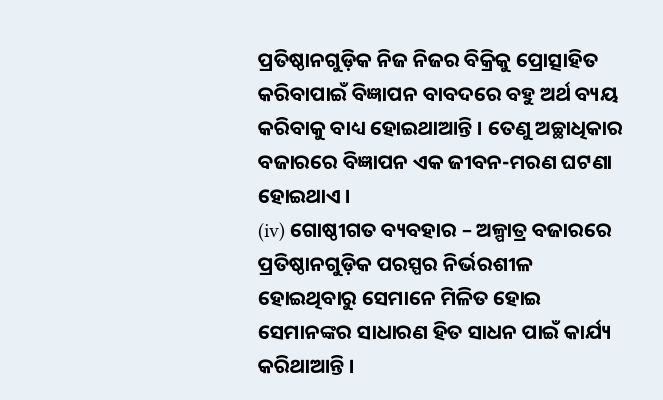ପ୍ରତିଷ୍ଠାନଗୁଡ଼ିକ ନିଜ ନିଜର ବିକ୍ରିକୁ ପ୍ରୋତ୍ସାହିତ କରିବାପାଇଁ ବିଜ୍ଞାପନ ବାବଦରେ ବହୁ ଅର୍ଥ ବ୍ୟୟ କରିବାକୁ ବାଧ୍ୟ ହୋଇଥାଆନ୍ତି । ତେଣୁ ଅଚ୍ଛାଧିକାର ବଜାରରେ ବିଜ୍ଞାପନ ଏକ ଜୀବନ-ମରଣ ଘଟଣା ହୋଇଥାଏ ।
(iv) ଗୋଷ୍ଠୀଗତ ବ୍ୟବହାର – ଅଳ୍ପାତ୍ର ବଜାରରେ ପ୍ରତିଷ୍ଠାନଗୁଡ଼ିକ ପରସ୍ପର ନିର୍ଭରଶୀଳ ହୋଇଥିବାରୁ ସେମାନେ ମିଳିତ ହୋଇ ସେମାନଙ୍କର ସାଧାରଣ ହିତ ସାଧନ ପାଇଁ କାର୍ଯ୍ୟ କରିଥାଆନ୍ତି ।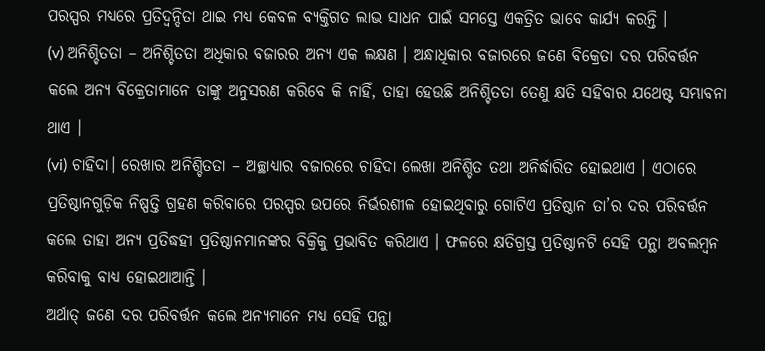ପରସ୍ପର ମଧ୍ୟରେ ପ୍ରତିଦ୍ଵନ୍ଦିତା ଥାଇ ମଧ୍ୟ କେବଳ ବ୍ୟକ୍ତିଗତ ଲାଭ ସାଧନ ପାଇଁ ସମସ୍ତେ ଏକତ୍ରିତ ଭାବେ କାର୍ଯ୍ୟ କରନ୍ତି ।
(v) ଅନିଶ୍ଚିତତା – ଅନିଶ୍ଚିତତା ଅଧିକାର ବଜାରର ଅନ୍ୟ ଏକ ଲକ୍ଷଣ । ଅନ୍ଧାଧିକାର ବଜାରରେ ଜଣେ ବିକ୍ରେତା ଦର ପରିବର୍ତ୍ତନ କଲେ ଅନ୍ୟ ବିକ୍ରେତାମାନେ ତାଙ୍କୁ ଅନୁସରଣ କରିବେ କି ନାହିଁ, ତାହା ହେଉଛି ଅନିଶ୍ଚିତତା ତେଣୁ କ୍ଷତି ସହିବାର ଯଥେଷ୍ଟ ସମ୍ଭାବନା ଥାଏ ।
(vi) ଚାହିଦା। ରେଖାର ଅନିଶ୍ଚିତତା – ଅଚ୍ଛାଧ୍ୟାର ବଜାରରେ ଚାହିଦା ଲେଖା ଅନିଶ୍ଚିତ ତଥା ଅନିର୍ଦ୍ଧାରିତ ହୋଇଥାଏ । ଏଠାରେ ପ୍ରତିଷ୍ଠାନଗୁଡ଼ିକ ନିଷ୍ପତ୍ତି ଗ୍ରହଣ କରିବାରେ ପରସ୍ପର ଉପରେ ନିର୍ଭରଶୀଳ ହୋଇଥିବାରୁ ଗୋଟିଏ ପ୍ରତିଷ୍ଠାନ ତା’ର ଦର ପରିବର୍ତ୍ତନ କଲେ ତାହା ଅନ୍ୟ ପ୍ରତିଦ୍ଧହୀ ପ୍ରତିଷ୍ଠାନମାନଙ୍କର ବିକ୍ରିକୁ ପ୍ରଭାବିତ କରିଥାଏ । ଫଳରେ କ୍ଷତିଗ୍ରସ୍ତ ପ୍ରତିଷ୍ଠାନଟି ସେହି ପନ୍ଥା ଅବଲମ୍ବନ କରିବାକୁ ବାଧ୍ୟ ହୋଇଥାଆନ୍ତି ।
ଅର୍ଥାତ୍ ଜଣେ ଦର ପରିବର୍ତ୍ତନ କଲେ ଅନ୍ୟମାନେ ମଧ୍ୟ ସେହି ପନ୍ଥା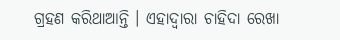ଗ୍ରହଣ କରିଥାଆନ୍ତି । ଏହାଦ୍ଵାରା ଚାହିଦା ରେଖା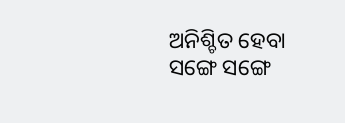ଅନିଶ୍ଚିତ ହେବା ସଙ୍ଗେ ସଙ୍ଗେ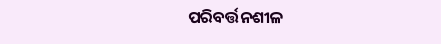ପରିବର୍ତ୍ତନଶୀଳ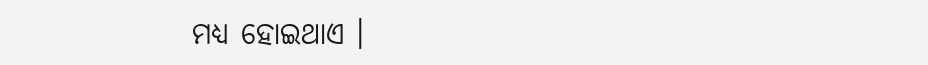ମଧ୍ୟ ହୋଇଥାଏ ।